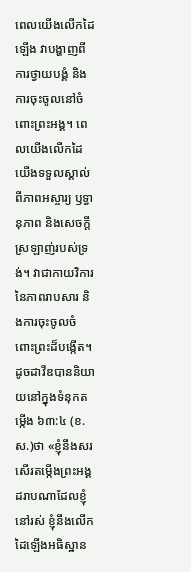ពេលយើងលើកដៃឡើង វាបង្ហាញពីការថ្វាយបង្គំ និងការចុះចូលនៅចំពោះព្រះអង្គ។ ពេលយើងលើកដៃ យើងទទួលស្គាល់ពីភាពអស្ចារ្យ ឫទ្ធានុភាព និងសេចក្ដីស្រឡាញ់របស់ទ្រង់។ វាជាកាយវិការនៃភាពរាបសារ និងការចុះចូលចំពោះព្រះដ៏បង្កើត។
ដូចដាវីឌបាននិយាយនៅក្នុងទំនុកតម្កើង ៦៣:៤ (ខ.ស.)ថា «ខ្ញុំនឹងសរសើរតម្កើងព្រះអង្គដរាបណាដែលខ្ញុំនៅរស់ ខ្ញុំនឹងលើកដៃឡើងអធិស្ឋាន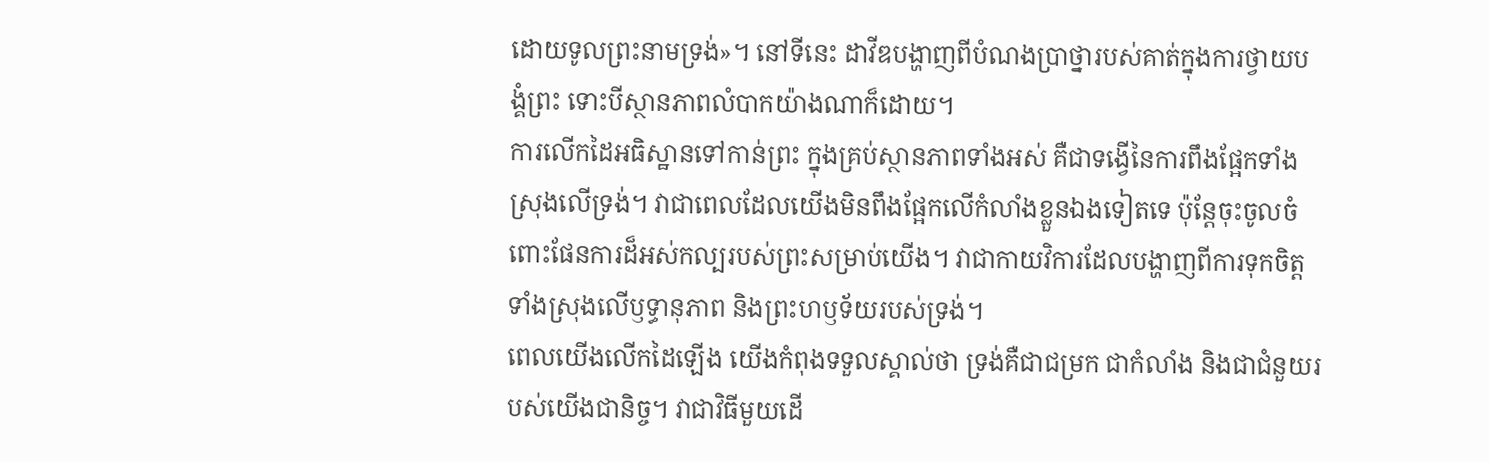ដោយទូលព្រះនាមទ្រង់»។ នៅទីនេះ ដាវីឌបង្ហាញពីបំណងប្រាថ្នារបស់គាត់ក្នុងការថ្វាយបង្គំព្រះ ទោះបីស្ថានភាពលំបាកយ៉ាងណាក៏ដោយ។
ការលើកដៃអធិស្ឋានទៅកាន់ព្រះ ក្នុងគ្រប់ស្ថានភាពទាំងអស់ គឺជាទង្វើនៃការពឹងផ្អែកទាំងស្រុងលើទ្រង់។ វាជាពេលដែលយើងមិនពឹងផ្អែកលើកំលាំងខ្លួនឯងទៀតទេ ប៉ុន្តែចុះចូលចំពោះផែនការដ៏អស់កល្បរបស់ព្រះសម្រាប់យើង។ វាជាកាយវិការដែលបង្ហាញពីការទុកចិត្តទាំងស្រុងលើឫទ្ធានុភាព និងព្រះហឫទ័យរបស់ទ្រង់។
ពេលយើងលើកដៃឡើង យើងកំពុងទទួលស្គាល់ថា ទ្រង់គឺជាជម្រក ជាកំលាំង និងជាជំនួយរបស់យើងជានិច្ច។ វាជាវិធីមួយដើ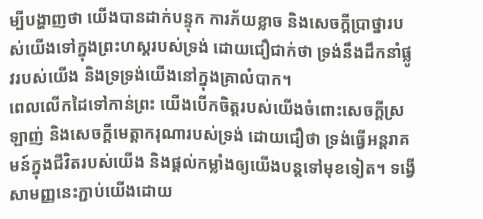ម្បីបង្ហាញថា យើងបានដាក់បន្ទុក ការភ័យខ្លាច និងសេចក្ដីប្រាថ្នារបស់យើងទៅក្នុងព្រះហស្តរបស់ទ្រង់ ដោយជឿជាក់ថា ទ្រង់នឹងដឹកនាំផ្លូវរបស់យើង និងទ្រទ្រង់យើងនៅក្នុងគ្រាលំបាក។
ពេលលើកដៃទៅកាន់ព្រះ យើងបើកចិត្តរបស់យើងចំពោះសេចក្ដីស្រឡាញ់ និងសេចក្ដីមេត្តាករុណារបស់ទ្រង់ ដោយជឿថា ទ្រង់ធ្វើអន្តរាគមន៍ក្នុងជីវិតរបស់យើង និងផ្ដល់កម្លាំងឲ្យយើងបន្តទៅមុខទៀត។ ទង្វើសាមញ្ញនេះភ្ជាប់យើងដោយ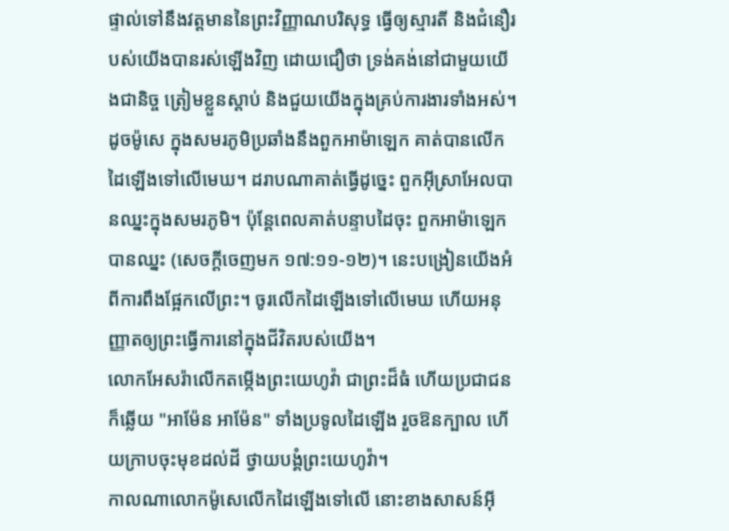ផ្ទាល់ទៅនឹងវត្តមាននៃព្រះវិញ្ញាណបរិសុទ្ធ ធ្វើឲ្យស្មារតី និងជំនឿរបស់យើងបានរស់ឡើងវិញ ដោយជឿថា ទ្រង់គង់នៅជាមួយយើងជានិច្ច ត្រៀមខ្លួនស្ដាប់ និងជួយយើងក្នុងគ្រប់ការងារទាំងអស់។
ដូចម៉ូសេ ក្នុងសមរភូមិប្រឆាំងនឹងពួកអាម៉ាឡេក គាត់បានលើកដៃឡើងទៅលើមេឃ។ ដរាបណាគាត់ធ្វើដូច្នេះ ពួកអ៊ីស្រាអែលបានឈ្នះក្នុងសមរភូមិ។ ប៉ុន្តែពេលគាត់បន្ទាបដៃចុះ ពួកអាម៉ាឡេកបានឈ្នះ (សេចក្ដីចេញមក ១៧:១១-១២)។ នេះបង្រៀនយើងអំពីការពឹងផ្អែកលើព្រះ។ ចូរលើកដៃឡើងទៅលើមេឃ ហើយអនុញ្ញាតឲ្យព្រះធ្វើការនៅក្នុងជីវិតរបស់យើង។
លោកអែសរ៉ាលើកតម្កើងព្រះយេហូវ៉ា ជាព្រះដ៏ធំ ហើយប្រជាជនក៏ឆ្លើយ "អាម៉ែន អាម៉ែន" ទាំងប្រទូលដៃឡើង រួចឱនក្បាល ហើយក្រាបចុះមុខដល់ដី ថ្វាយបង្គំព្រះយេហូវ៉ា។
កាលណាលោកម៉ូសេលើកដៃឡើងទៅលើ នោះខាងសាសន៍អ៊ី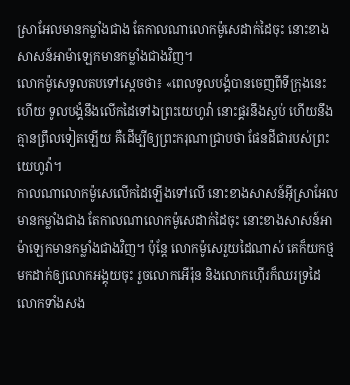ស្រាអែលមានកម្លាំងជាង តែកាលណាលោកម៉ូសេដាក់ដៃចុះ នោះខាងសាសន៍អាម៉ាឡេកមានកម្លាំងជាងវិញ។
លោកម៉ូសេទូលតបទៅស្តេចថា៖ «ពេលទូលបង្គំបានចេញពីទីក្រុងនេះហើយ ទូលបង្គំនឹងលើកដៃទៅឯព្រះយេហូវ៉ា នោះផ្គរនឹងស្ងប់ ហើយនឹងគ្មានព្រឹលទៀតឡើយ គឺដើម្បីឲ្យព្រះករុណាជ្រាបថា ផែនដីជារបស់ព្រះយេហូវ៉ា។
កាលណាលោកម៉ូសេលើកដៃឡើងទៅលើ នោះខាងសាសន៍អ៊ីស្រាអែលមានកម្លាំងជាង តែកាលណាលោកម៉ូសេដាក់ដៃចុះ នោះខាងសាសន៍អាម៉ាឡេកមានកម្លាំងជាងវិញ។ ប៉ុន្ដែ លោកម៉ូសេរួយដៃណាស់ គេក៏យកថ្មមកដាក់ឲ្យលោកអង្គុយចុះ រួចលោកអើរ៉ុន និងលោកហ៊ើរក៏ឈរទ្រដៃលោកទាំងសង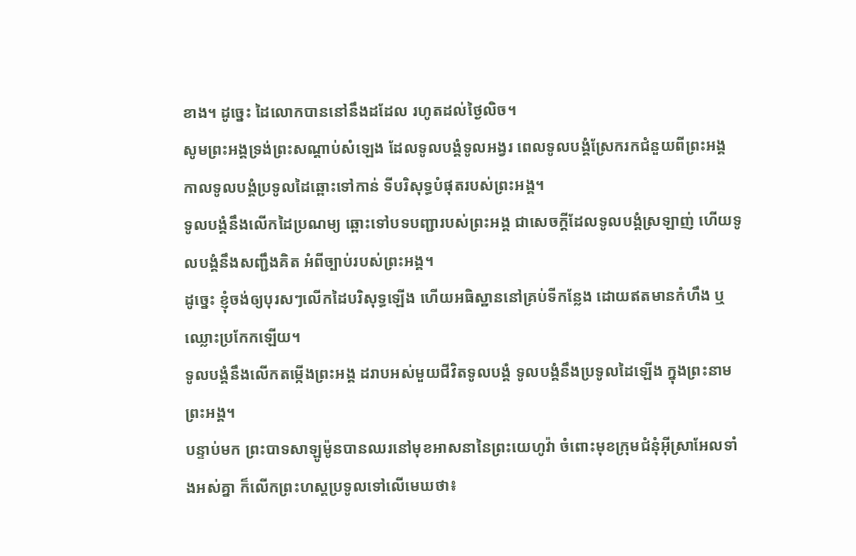ខាង។ ដូច្នេះ ដៃលោកបាននៅនឹងដដែល រហូតដល់ថ្ងៃលិច។
សូមព្រះអង្គទ្រង់ព្រះសណ្ដាប់សំឡេង ដែលទូលបង្គំទូលអង្វរ ពេលទូលបង្គំស្រែករកជំនួយពីព្រះអង្គ កាលទូលបង្គំប្រទូលដៃឆ្ពោះទៅកាន់ ទីបរិសុទ្ធបំផុតរបស់ព្រះអង្គ។
ទូលបង្គំនឹងលើកដៃប្រណម្យ ឆ្ពោះទៅបទបញ្ជារបស់ព្រះអង្គ ជាសេចក្ដីដែលទូលបង្គំស្រឡាញ់ ហើយទូលបង្គំនឹងសញ្ជឹងគិត អំពីច្បាប់របស់ព្រះអង្គ។
ដូច្នេះ ខ្ញុំចង់ឲ្យបុរសៗលើកដៃបរិសុទ្ធឡើង ហើយអធិស្ឋាននៅគ្រប់ទីកន្លែង ដោយឥតមានកំហឹង ឬឈ្លោះប្រកែកឡើយ។
ទូលបង្គំនឹងលើកតម្កើងព្រះអង្គ ដរាបអស់មួយជីវិតទូលបង្គំ ទូលបង្គំនឹងប្រទូលដៃឡើង ក្នុងព្រះនាមព្រះអង្គ។
បន្ទាប់មក ព្រះបាទសាឡូម៉ូនបានឈរនៅមុខអាសនានៃព្រះយេហូវ៉ា ចំពោះមុខក្រុមជំនុំអ៊ីស្រាអែលទាំងអស់គ្នា ក៏លើកព្រះហស្តប្រទូលទៅលើមេឃថា៖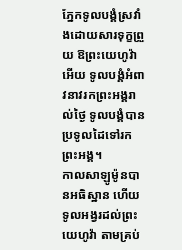ភ្នែកទូលបង្គំស្រវាំងដោយសារទុក្ខព្រួយ ឱព្រះយេហូវ៉ាអើយ ទូលបង្គំអំពាវនាវរកព្រះអង្គរាល់ថ្ងៃ ទូលបង្គំបានប្រទូលដៃទៅរកព្រះអង្គ។
កាលសាឡូម៉ូនបានអធិស្ឋាន ហើយទូលអង្វរដល់ព្រះយេហូវ៉ា តាមគ្រប់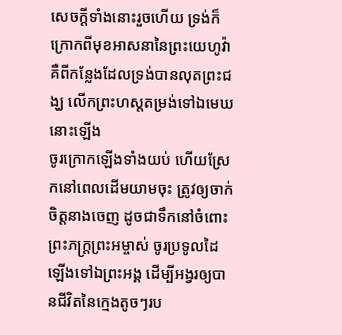សេចក្ដីទាំងនោះរួចហើយ ទ្រង់ក៏ក្រោកពីមុខអាសនានៃព្រះយេហូវ៉ា គឺពីកន្លែងដែលទ្រង់បានលុតព្រះជង្ឃ លើកព្រះហស្តតម្រង់ទៅឯមេឃនោះឡើង
ចូរក្រោកឡើងទាំងយប់ ហើយស្រែកនៅពេលដើមយាមចុះ ត្រូវឲ្យចាក់ចិត្តនាងចេញ ដូចជាទឹកនៅចំពោះព្រះភក្ត្រព្រះអម្ចាស់ ចូរប្រទូលដៃឡើងទៅឯព្រះអង្គ ដើម្បីអង្វរឲ្យបានជីវិតនៃក្មេងតូចៗរប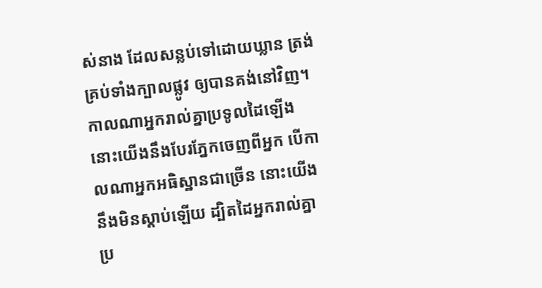ស់នាង ដែលសន្លប់ទៅដោយឃ្លាន ត្រង់គ្រប់ទាំងក្បាលផ្លូវ ឲ្យបានគង់នៅវិញ។
កាលណាអ្នករាល់គ្នាប្រទូលដៃឡើង នោះយើងនឹងបែរភ្នែកចេញពីអ្នក បើកាលណាអ្នកអធិស្ឋានជាច្រើន នោះយើងនឹងមិនស្តាប់ឡើយ ដ្បិតដៃអ្នករាល់គ្នាប្រ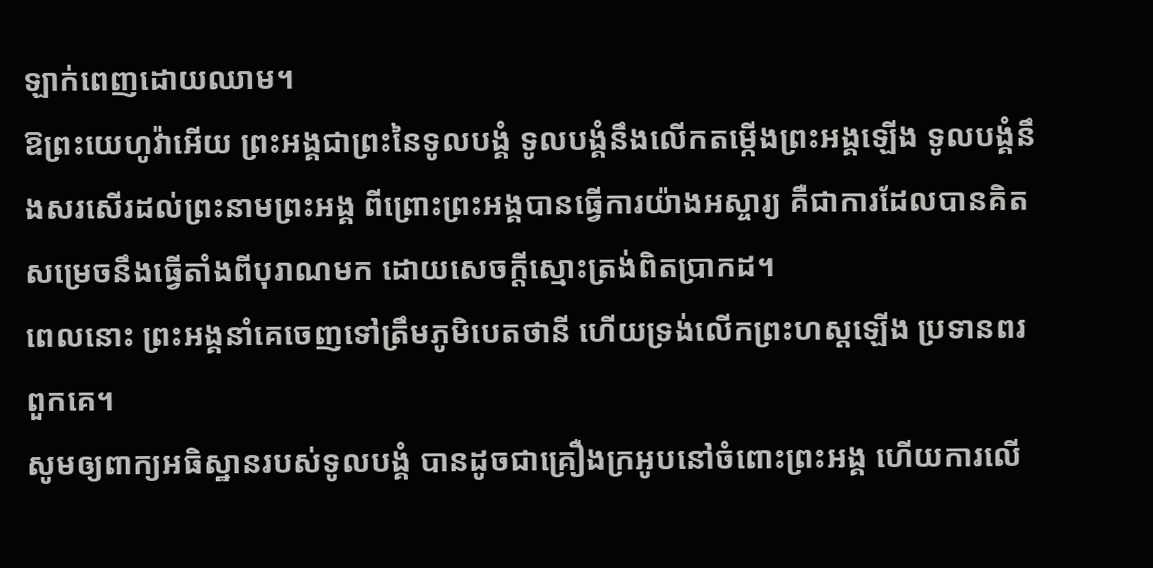ឡាក់ពេញដោយឈាម។
ឱព្រះយេហូវ៉ាអើយ ព្រះអង្គជាព្រះនៃទូលបង្គំ ទូលបង្គំនឹងលើកតម្កើងព្រះអង្គឡើង ទូលបង្គំនឹងសរសើរដល់ព្រះនាមព្រះអង្គ ពីព្រោះព្រះអង្គបានធ្វើការយ៉ាងអស្ចារ្យ គឺជាការដែលបានគិតសម្រេចនឹងធ្វើតាំងពីបុរាណមក ដោយសេចក្ដីស្មោះត្រង់ពិតប្រាកដ។
ពេលនោះ ព្រះអង្គនាំគេចេញទៅត្រឹមភូមិបេតថានី ហើយទ្រង់លើកព្រះហស្តឡើង ប្រទានពរពួកគេ។
សូមឲ្យពាក្យអធិស្ឋានរបស់ទូលបង្គំ បានដូចជាគ្រឿងក្រអូបនៅចំពោះព្រះអង្គ ហើយការលើ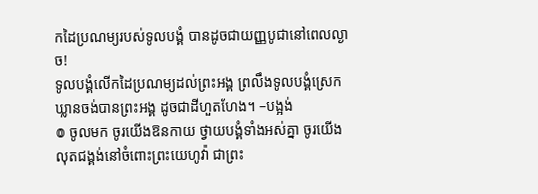កដៃប្រណម្យរបស់ទូលបង្គំ បានដូចជាយញ្ញបូជានៅពេលល្ងាច!
ទូលបង្គំលើកដៃប្រណម្យដល់ព្រះអង្គ ព្រលឹងទូលបង្គំស្រេកឃ្លានចង់បានព្រះអង្គ ដូចជាដីហួតហែង។ –បង្អង់
៙ ចូលមក ចូរយើងឱនកាយ ថ្វាយបង្គំទាំងអស់គ្នា ចូរយើងលុតជង្គង់នៅចំពោះព្រះយេហូវ៉ា ជាព្រះ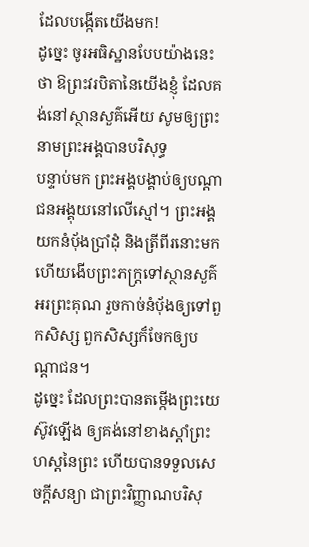ដែលបង្កើតយើងមក!
ដូច្នេះ ចូរអធិស្ឋានបែបយ៉ាងនេះថា ឱព្រះវរបិតានៃយើងខ្ញុំ ដែលគង់នៅស្ថានសួគ៌អើយ សូមឲ្យព្រះនាមព្រះអង្គបានបរិសុទ្ធ
បន្ទាប់មក ព្រះអង្គបង្គាប់ឲ្យបណ្តាជនអង្គុយនៅលើស្មៅ។ ព្រះអង្គយកនំប៉័ងប្រាំដុំ និងត្រីពីរនោះមក ហើយងើបព្រះភក្ត្រទៅស្ថានសួគ៌អរព្រះគុណ រួចកាច់នំប៉័ងឲ្យទៅពួកសិស្ស ពួកសិស្សក៏ចែកឲ្យបណ្ដាជន។
ដូច្នេះ ដែលព្រះបានតម្កើងព្រះយេស៊ូវឡើង ឲ្យគង់នៅខាងស្តាំព្រះហស្តនៃព្រះ ហើយបានទទួលសេចក្តីសន្យា ជាព្រះវិញ្ញាណបរិសុ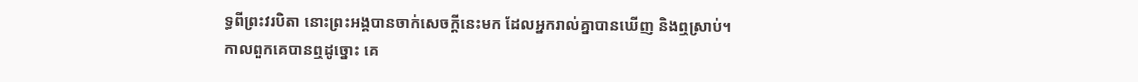ទ្ធពីព្រះវរបិតា នោះព្រះអង្គបានចាក់សេចក្តីនេះមក ដែលអ្នករាល់គ្នាបានឃើញ និងឮស្រាប់។
កាលពួកគេបានឮដូច្នោះ គេ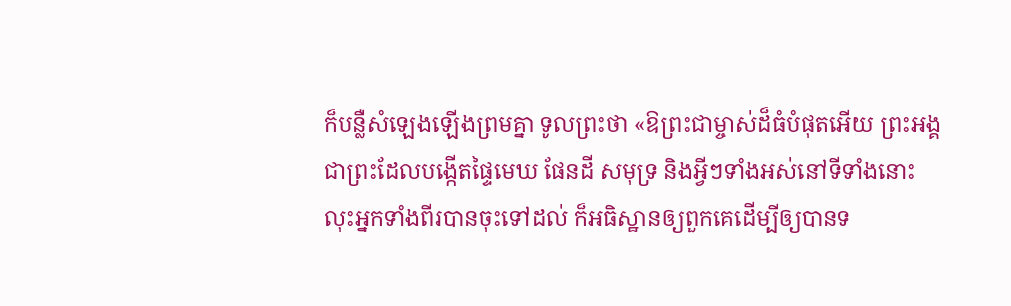ក៏បន្លឺសំឡេងឡើងព្រមគ្នា ទូលព្រះថា «ឱព្រះជាម្ចាស់ដ៏ធំបំផុតអើយ ព្រះអង្គជាព្រះដែលបង្កើតផ្ទៃមេឃ ផែនដី សមុទ្រ និងអ្វីៗទាំងអស់នៅទីទាំងនោះ
លុះអ្នកទាំងពីរបានចុះទៅដល់ ក៏អធិស្ឋានឲ្យពួកគេដើម្បីឲ្យបានទ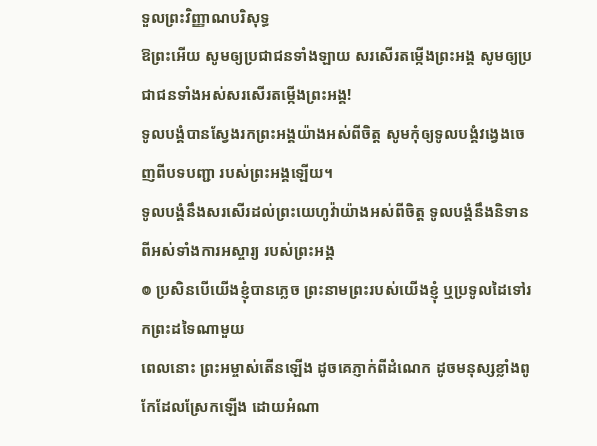ទួលព្រះវិញ្ញាណបរិសុទ្ធ
ឱព្រះអើយ សូមឲ្យប្រជាជនទាំងឡាយ សរសើរតម្កើងព្រះអង្គ សូមឲ្យប្រជាជនទាំងអស់សរសើរតម្កើងព្រះអង្គ!
ទូលបង្គំបានស្វែងរកព្រះអង្គយ៉ាងអស់ពីចិត្ត សូមកុំឲ្យទូលបង្គំវង្វេងចេញពីបទបញ្ជា របស់ព្រះអង្គឡើយ។
ទូលបង្គំនឹងសរសើរដល់ព្រះយេហូវ៉ាយ៉ាងអស់ពីចិត្ត ទូលបង្គំនឹងនិទានពីអស់ទាំងការអស្ចារ្យ របស់ព្រះអង្គ
៙ ប្រសិនបើយើងខ្ញុំបានភ្លេច ព្រះនាមព្រះរបស់យើងខ្ញុំ ឬប្រទូលដៃទៅរកព្រះដទៃណាមួយ
ពេលនោះ ព្រះអម្ចាស់តើនឡើង ដូចគេភ្ញាក់ពីដំណេក ដូចមនុស្សខ្លាំងពូកែដែលស្រែកឡើង ដោយអំណា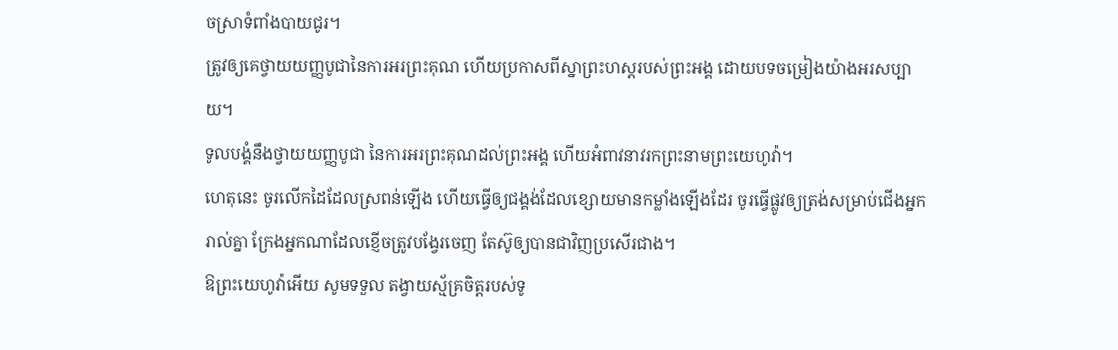ចស្រាទំពាំងបាយជូរ។
ត្រូវឲ្យគេថ្វាយយញ្ញបូជានៃការអរព្រះគុណ ហើយប្រកាសពីស្នាព្រះហស្ដរបស់ព្រះអង្គ ដោយបទចម្រៀងយ៉ាងអរសប្បាយ។
ទូលបង្គំនឹងថ្វាយយញ្ញបូជា នៃការអរព្រះគុណដល់ព្រះអង្គ ហើយអំពាវនាវរកព្រះនាមព្រះយេហូវ៉ា។
ហេតុនេះ ចូរលើកដៃដែលស្រពន់ឡើង ហើយធ្វើឲ្យជង្គង់ដែលខ្សោយមានកម្លាំងឡើងដែរ ចូរធ្វើផ្លូវឲ្យត្រង់សម្រាប់ជើងអ្នករាល់គ្នា ក្រែងអ្នកណាដែលខ្ញើចត្រូវបង្វែរចេញ តែស៊ូឲ្យបានជាវិញប្រសើរជាង។
ឱព្រះយេហូវ៉ាអើយ សូមទទួល តង្វាយស្ម័គ្រចិត្តរបស់ទូ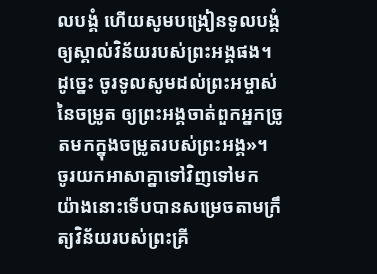លបង្គំ ហើយសូមបង្រៀនទូលបង្គំ ឲ្យស្គាល់វិន័យរបស់ព្រះអង្គផង។
ដូច្នេះ ចូរទូលសូមដល់ព្រះអម្ចាស់នៃចម្រូត ឲ្យព្រះអង្គចាត់ពួកអ្នកច្រូតមកក្នុងចម្រូតរបស់ព្រះអង្គ»។
ចូរយកអាសាគ្នាទៅវិញទៅមក យ៉ាងនោះទើបបានសម្រេចតាមក្រឹត្យវិន័យរបស់ព្រះគ្រី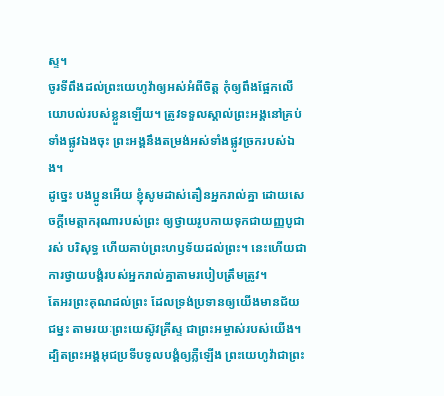ស្ទ។
ចូរទីពឹងដល់ព្រះយេហូវ៉ាឲ្យអស់អំពីចិត្ត កុំឲ្យពឹងផ្អែកលើយោបល់របស់ខ្លួនឡើយ។ ត្រូវទទួលស្គាល់ព្រះអង្គនៅគ្រប់ទាំងផ្លូវឯងចុះ ព្រះអង្គនឹងតម្រង់អស់ទាំងផ្លូវច្រករបស់ឯង។
ដូច្នេះ បងប្អូនអើយ ខ្ញុំសូមដាស់តឿនអ្នករាល់គ្នា ដោយសេចក្តីមេត្តាករុណារបស់ព្រះ ឲ្យថ្វាយរូបកាយទុកជាយញ្ញបូជារស់ បរិសុទ្ធ ហើយគាប់ព្រះហឫទ័យដល់ព្រះ។ នេះហើយជាការថ្វាយបង្គំរបស់អ្នករាល់គ្នាតាមរបៀបត្រឹមត្រូវ។
តែអរព្រះគុណដល់ព្រះ ដែលទ្រង់ប្រទានឲ្យយើងមានជ័យជម្នះ តាមរយៈព្រះយេស៊ូវគ្រីស្ទ ជាព្រះអម្ចាស់របស់យើង។
ដ្បិតព្រះអង្គអុជប្រទីបទូលបង្គំឲ្យភ្លឺឡើង ព្រះយេហូវ៉ាជាព្រះ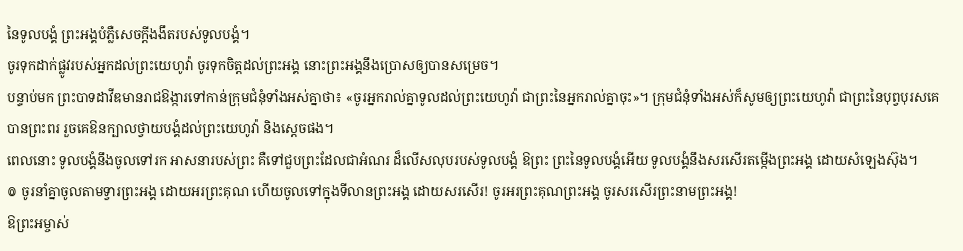នៃទូលបង្គំ ព្រះអង្គបំភ្លឺសេចក្ដីងងឹតរបស់ទូលបង្គំ។
ចូរទុកដាក់ផ្លូវរបស់អ្នកដល់ព្រះយេហូវ៉ា ចូរទុកចិត្តដល់ព្រះអង្គ នោះព្រះអង្គនឹងប្រោសឲ្យបានសម្រេច។
បន្ទាប់មក ព្រះបាទដាវីឌមានរាជឱង្ការទៅកាន់ក្រុមជំនុំទាំងអស់គ្នាថា៖ «ចូរអ្នករាល់គ្នាទូលដល់ព្រះយេហូវ៉ា ជាព្រះនៃអ្នករាល់គ្នាចុះ»។ ក្រុមជំនុំទាំងអស់ក៏សូមឲ្យព្រះយេហូវ៉ា ជាព្រះនៃបុព្វបុរសគេបានព្រះពរ រួចគេឱនក្បាលថ្វាយបង្គំដល់ព្រះយេហូវ៉ា និងស្តេចផង។
ពេលនោះ ទូលបង្គំនឹងចូលទៅរក អាសនារបស់ព្រះ គឺទៅជួបព្រះដែលជាអំណរ ដ៏លើសលុបរបស់ទូលបង្គំ ឱព្រះ ព្រះនៃទូលបង្គំអើយ ទូលបង្គំនឹងសរសើរតម្កើងព្រះអង្គ ដោយសំឡេងស៊ុង។
៙ ចូរនាំគ្នាចូលតាមទ្វារព្រះអង្គ ដោយអរព្រះគុណ ហើយចូលទៅក្នុងទីលានព្រះអង្គ ដោយសរសើរ! ចូរអរព្រះគុណព្រះអង្គ ចូរសរសើរព្រះនាមព្រះអង្គ!
ឱព្រះអម្ចាស់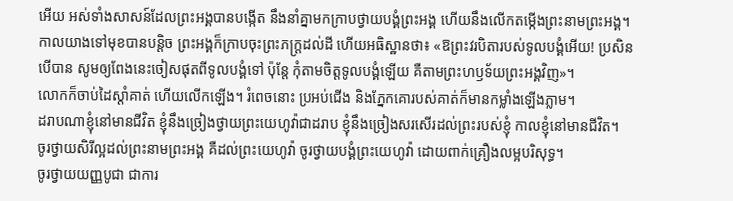អើយ អស់ទាំងសាសន៍ដែលព្រះអង្គបានបង្កើត នឹងនាំគ្នាមកក្រាបថ្វាយបង្គំព្រះអង្គ ហើយនឹងលើកតម្កើងព្រះនាមព្រះអង្គ។
កាលយាងទៅមុខបានបន្តិច ព្រះអង្គក៏ក្រាបចុះព្រះភក្ត្រដល់ដី ហើយអធិស្ឋានថា៖ «ឱព្រះវរបិតារបស់ទូលបង្គំអើយ! ប្រសិនបើបាន សូមឲ្យពែងនេះចៀសផុតពីទូលបង្គំទៅ ប៉ុន្តែ កុំតាមចិត្តទូលបង្គំឡើយ គឺតាមព្រះហឫទ័យព្រះអង្គវិញ»។
លោកក៏ចាប់ដៃស្តាំគាត់ ហើយលើកឡើង។ រំពេចនោះ ប្រអប់ជើង និងភ្នែកគោរបស់គាត់ក៏មានកម្លាំងឡើងភ្លាម។
ដរាបណាខ្ញុំនៅមានជីវិត ខ្ញុំនឹងច្រៀងថ្វាយព្រះយេហូវ៉ាជាដរាប ខ្ញុំនឹងច្រៀងសរសើរដល់ព្រះរបស់ខ្ញុំ កាលខ្ញុំនៅមានជីវិត។
ចូរថ្វាយសិរីល្អដល់ព្រះនាមព្រះអង្គ គឺដល់ព្រះយេហូវ៉ា ចូរថ្វាយបង្គំព្រះយេហូវ៉ា ដោយពាក់គ្រឿងលម្អបរិសុទ្ធ។
ចូរថ្វាយយញ្ញបូជា ជាការ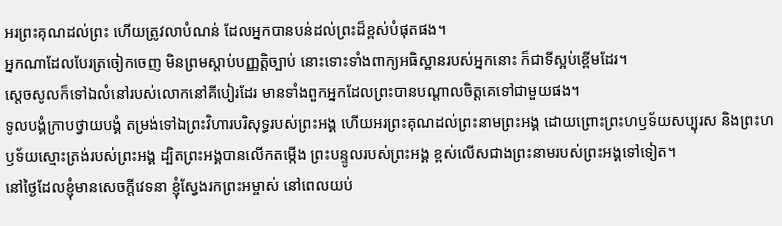អរព្រះគុណដល់ព្រះ ហើយត្រូវលាបំណន់ ដែលអ្នកបានបន់ដល់ព្រះដ៏ខ្ពស់បំផុតផង។
អ្នកណាដែលបែរត្រចៀកចេញ មិនព្រមស្តាប់បញ្ញត្តិច្បាប់ នោះទោះទាំងពាក្យអធិស្ឋានរបស់អ្នកនោះ ក៏ជាទីស្អប់ខ្ពើមដែរ។
ស្ដេចសូលក៏ទៅឯលំនៅរបស់លោកនៅគីបៀរដែរ មានទាំងពួកអ្នកដែលព្រះបានបណ្ដាលចិត្តគេទៅជាមួយផង។
ទូលបង្គំក្រាបថ្វាយបង្គំ តម្រង់ទៅឯព្រះវិហារបរិសុទ្ធរបស់ព្រះអង្គ ហើយអរព្រះគុណដល់ព្រះនាមព្រះអង្គ ដោយព្រោះព្រះហឫទ័យសប្បុរស និងព្រះហឫទ័យស្មោះត្រង់របស់ព្រះអង្គ ដ្បិតព្រះអង្គបានលើកតម្កើង ព្រះបន្ទូលរបស់ព្រះអង្គ ខ្ពស់លើសជាងព្រះនាមរបស់ព្រះអង្គទៅទៀត។
នៅថ្ងៃដែលខ្ញុំមានសេចក្ដីវេទនា ខ្ញុំស្វែងរកព្រះអម្ចាស់ នៅពេលយប់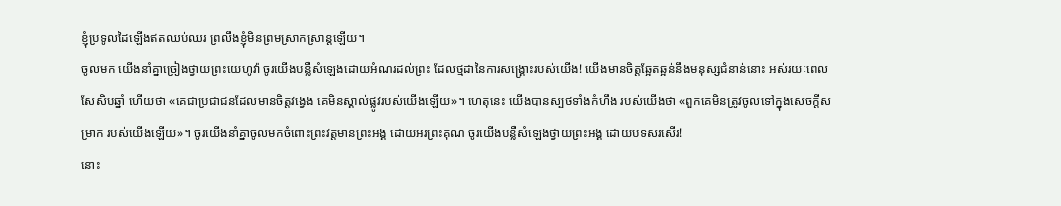ខ្ញុំប្រទូលដៃឡើងឥតឈប់ឈរ ព្រលឹងខ្ញុំមិនព្រមស្រាកស្រាន្តឡើយ។
ចូលមក យើងនាំគ្នាច្រៀងថ្វាយព្រះយេហូវ៉ា ចូរយើងបន្លឺសំឡេងដោយអំណរដល់ព្រះ ដែលថ្មដានៃការសង្គ្រោះរបស់យើង! យើងមានចិត្តឆ្អែតឆ្អន់នឹងមនុស្សជំនាន់នោះ អស់រយៈពេលសែសិបឆ្នាំ ហើយថា «គេជាប្រជាជនដែលមានចិត្តវង្វេង គេមិនស្គាល់ផ្លូវរបស់យើងឡើយ»។ ហេតុនេះ យើងបានស្បថទាំងកំហឹង របស់យើងថា «ពួកគេមិនត្រូវចូលទៅក្នុងសេចក្ដីសម្រាក របស់យើងឡើយ»។ ចូរយើងនាំគ្នាចូលមកចំពោះព្រះវត្តមានព្រះអង្គ ដោយអរព្រះគុណ ចូរយើងបន្លឺសំឡេងថ្វាយព្រះអង្គ ដោយបទសរសើរ!
នោះ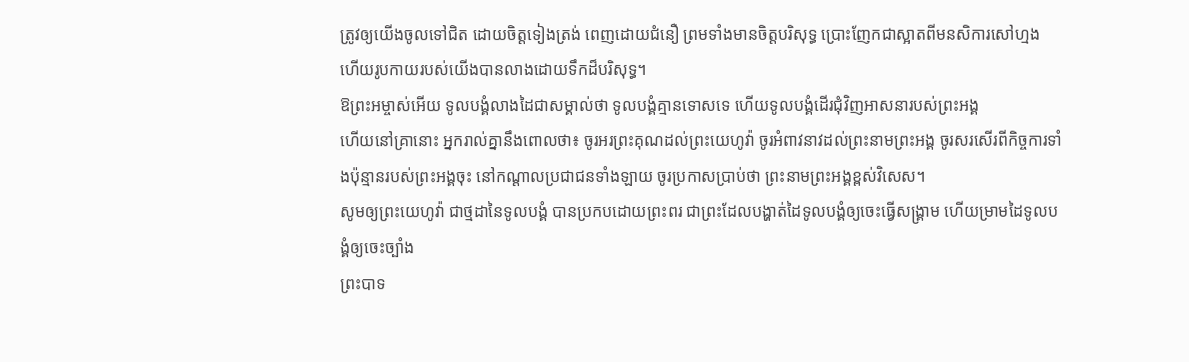ត្រូវឲ្យយើងចូលទៅជិត ដោយចិត្តទៀងត្រង់ ពេញដោយជំនឿ ព្រមទាំងមានចិត្តបរិសុទ្ធ ប្រោះញែកជាស្អាតពីមនសិការសៅហ្មង ហើយរូបកាយរបស់យើងបានលាងដោយទឹកដ៏បរិសុទ្ធ។
ឱព្រះអម្ចាស់អើយ ទូលបង្គំលាងដៃជាសម្គាល់ថា ទូលបង្គំគ្មានទោសទេ ហើយទូលបង្គំដើរជុំវិញអាសនារបស់ព្រះអង្គ
ហើយនៅគ្រានោះ អ្នករាល់គ្នានឹងពោលថា៖ ចូរអរព្រះគុណដល់ព្រះយេហូវ៉ា ចូរអំពាវនាវដល់ព្រះនាមព្រះអង្គ ចូរសរសើរពីកិច្ចការទាំងប៉ុន្មានរបស់ព្រះអង្គចុះ នៅកណ្ដាលប្រជាជនទាំងឡាយ ចូរប្រកាសប្រាប់ថា ព្រះនាមព្រះអង្គខ្ពស់វិសេស។
សូមឲ្យព្រះយេហូវ៉ា ជាថ្មដានៃទូលបង្គំ បានប្រកបដោយព្រះពរ ជាព្រះដែលបង្ហាត់ដៃទូលបង្គំឲ្យចេះធ្វើសង្គ្រាម ហើយម្រាមដៃទូលបង្គំឲ្យចេះច្បាំង
ព្រះបាទ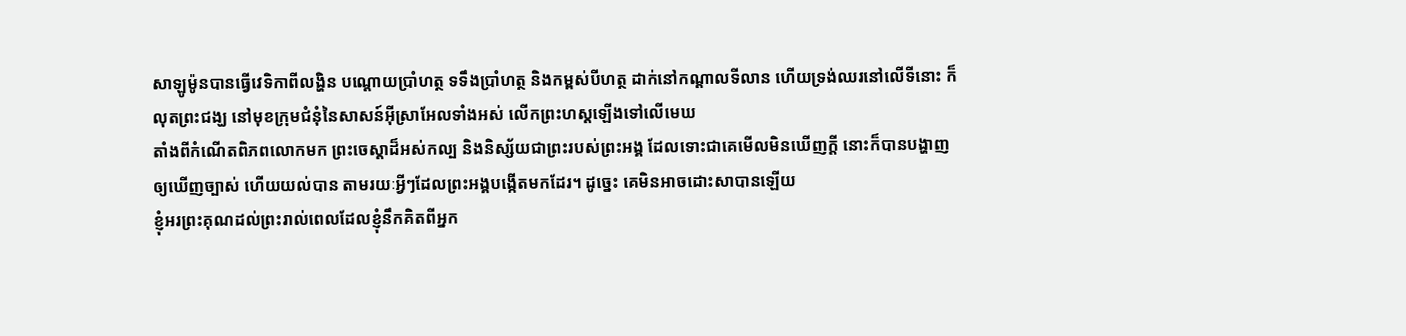សាឡូម៉ូនបានធ្វើវេទិកាពីលង្ហិន បណ្តោយប្រាំហត្ថ ទទឹងប្រាំហត្ថ និងកម្ពស់បីហត្ថ ដាក់នៅកណ្ដាលទីលាន ហើយទ្រង់ឈរនៅលើទីនោះ ក៏លុតព្រះជង្ឃ នៅមុខក្រុមជំនុំនៃសាសន៍អ៊ីស្រាអែលទាំងអស់ លើកព្រះហស្តឡើងទៅលើមេឃ
តាំងពីកំណើតពិភពលោកមក ព្រះចេស្តាដ៏អស់កល្ប និងនិស្ស័យជាព្រះរបស់ព្រះអង្គ ដែលទោះជាគេមើលមិនឃើញក្ដី នោះក៏បានបង្ហាញឲ្យឃើញច្បាស់ ហើយយល់បាន តាមរយៈអ្វីៗដែលព្រះអង្គបង្កើតមកដែរ។ ដូច្នេះ គេមិនអាចដោះសាបានឡើយ
ខ្ញុំអរព្រះគុណដល់ព្រះរាល់ពេលដែលខ្ញុំនឹកគិតពីអ្នក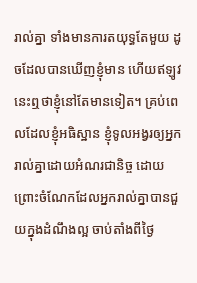រាល់គ្នា ទាំងមានការតយុទ្ធតែមួយ ដូចដែលបានឃើញខ្ញុំមាន ហើយឥឡូវនេះឮថាខ្ញុំនៅតែមានទៀត។ គ្រប់ពេលដែលខ្ញុំអធិស្ឋាន ខ្ញុំទូលអង្វរឲ្យអ្នករាល់គ្នាដោយអំណរជានិច្ច ដោយព្រោះចំណែកដែលអ្នករាល់គ្នាបានជួយក្នុងដំណឹងល្អ ចាប់តាំងពីថ្ងៃ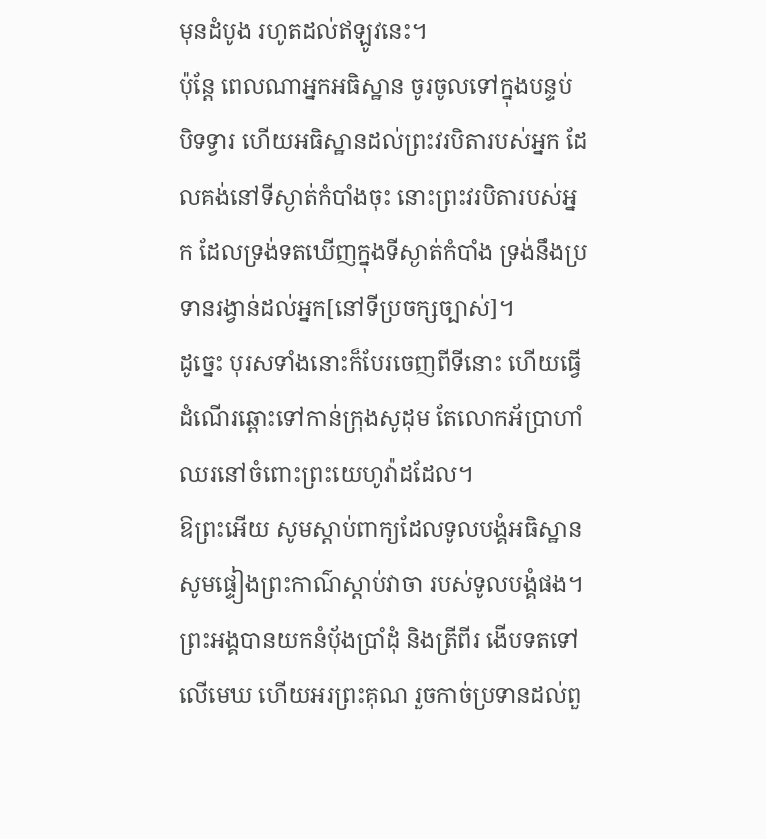មុនដំបូង រហូតដល់ឥឡូវនេះ។
ប៉ុន្តែ ពេលណាអ្នកអធិស្ឋាន ចូរចូលទៅក្នុងបន្ទប់ បិទទ្វារ ហើយអធិស្ឋានដល់ព្រះវរបិតារបស់អ្នក ដែលគង់នៅទីស្ងាត់កំបាំងចុះ នោះព្រះវរបិតារបស់អ្នក ដែលទ្រង់ទតឃើញក្នុងទីស្ងាត់កំបាំង ទ្រង់នឹងប្រទានរង្វាន់ដល់អ្នក[នៅទីប្រចក្សច្បាស់]។
ដូច្នេះ បុរសទាំងនោះក៏បែរចេញពីទីនោះ ហើយធ្វើដំណើរឆ្ពោះទៅកាន់ក្រុងសូដុម តែលោកអ័ប្រាហាំឈរនៅចំពោះព្រះយេហូវ៉ាដដែល។
ឱព្រះអើយ សូមស្តាប់ពាក្យដែលទូលបង្គំអធិស្ឋាន សូមផ្ទៀងព្រះកាណ៌ស្តាប់វាចា របស់ទូលបង្គំផង។
ព្រះអង្គបានយកនំបុ័ងប្រាំដុំ និងត្រីពីរ ងើបទតទៅលើមេឃ ហើយអរព្រះគុណ រួចកាច់ប្រទានដល់ពួ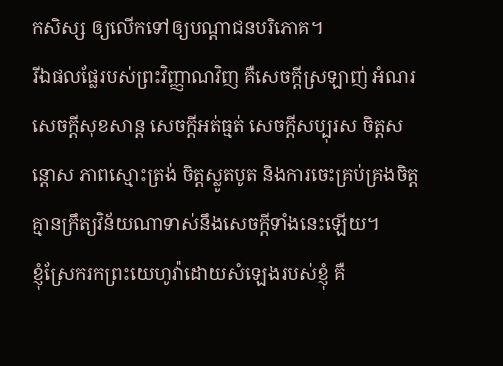កសិស្ស ឲ្យលើកទៅឲ្យបណ្តាជនបរិភោគ។
រីឯផលផ្លែរបស់ព្រះវិញ្ញាណវិញ គឺសេចក្ដីស្រឡាញ់ អំណរ សេចក្ដីសុខសាន្ត សេចក្ដីអត់ធ្មត់ សេចក្ដីសប្បុរស ចិត្តសន្ដោស ភាពស្មោះត្រង់ ចិត្តស្លូតបូត និងការចេះគ្រប់គ្រងចិត្ត គ្មានក្រឹត្យវិន័យណាទាស់នឹងសេចក្ដីទាំងនេះឡើយ។
ខ្ញុំស្រែករកព្រះយេហូវ៉ាដោយសំឡេងរបស់ខ្ញុំ គឺ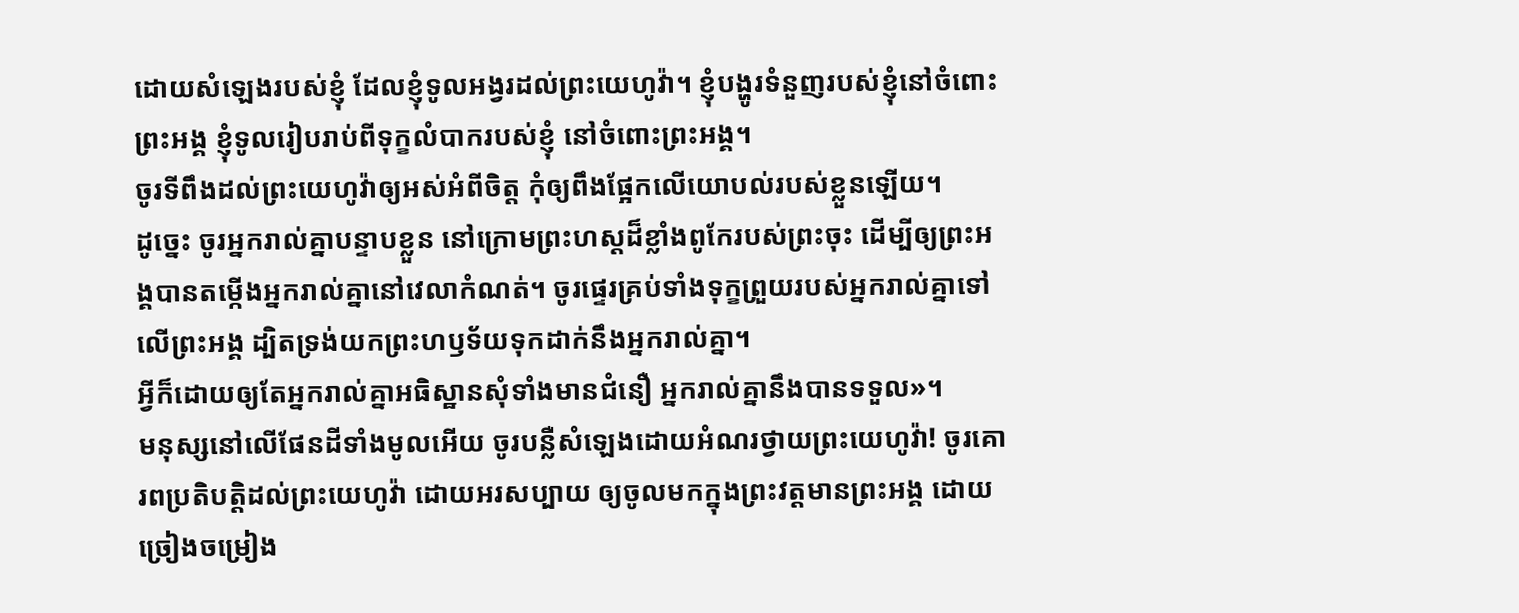ដោយសំឡេងរបស់ខ្ញុំ ដែលខ្ញុំទូលអង្វរដល់ព្រះយេហូវ៉ា។ ខ្ញុំបង្ហូរទំនួញរបស់ខ្ញុំនៅចំពោះព្រះអង្គ ខ្ញុំទូលរៀបរាប់ពីទុក្ខលំបាករបស់ខ្ញុំ នៅចំពោះព្រះអង្គ។
ចូរទីពឹងដល់ព្រះយេហូវ៉ាឲ្យអស់អំពីចិត្ត កុំឲ្យពឹងផ្អែកលើយោបល់របស់ខ្លួនឡើយ។
ដូច្នេះ ចូរអ្នករាល់គ្នាបន្ទាបខ្លួន នៅក្រោមព្រះហស្តដ៏ខ្លាំងពូកែរបស់ព្រះចុះ ដើម្បីឲ្យព្រះអង្គបានតម្កើងអ្នករាល់គ្នានៅវេលាកំណត់។ ចូរផ្ទេរគ្រប់ទាំងទុក្ខព្រួយរបស់អ្នករាល់គ្នាទៅលើព្រះអង្គ ដ្បិតទ្រង់យកព្រះហឫទ័យទុកដាក់នឹងអ្នករាល់គ្នា។
អ្វីក៏ដោយឲ្យតែអ្នករាល់គ្នាអធិស្ឋានសុំទាំងមានជំនឿ អ្នករាល់គ្នានឹងបានទទួល»។
មនុស្សនៅលើផែនដីទាំងមូលអើយ ចូរបន្លឺសំឡេងដោយអំណរថ្វាយព្រះយេហូវ៉ា! ចូរគោរពប្រតិបត្តិដល់ព្រះយេហូវ៉ា ដោយអរសប្បាយ ឲ្យចូលមកក្នុងព្រះវត្តមានព្រះអង្គ ដោយច្រៀងចម្រៀង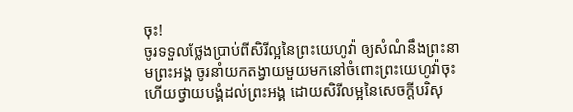ចុះ!
ចូរទទួលថ្លែងប្រាប់ពីសិរីល្អនៃព្រះយេហូវ៉ា ឲ្យសំណំនឹងព្រះនាមព្រះអង្គ ចូរនាំយកតង្វាយមួយមកនៅចំពោះព្រះយេហូវ៉ាចុះ ហើយថ្វាយបង្គំដល់ព្រះអង្គ ដោយសិរីលម្អនៃសេចក្ដីបរិសុ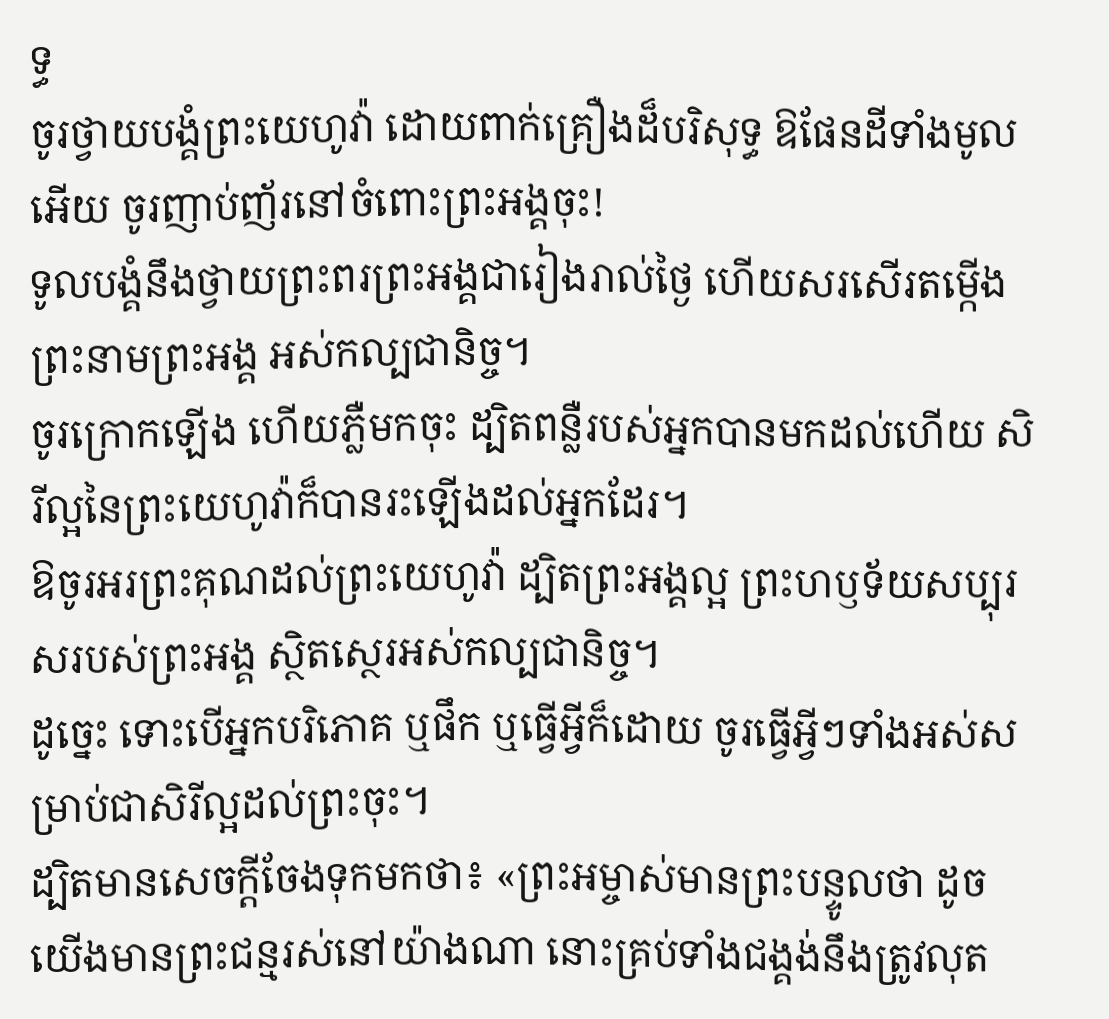ទ្ធ
ចូរថ្វាយបង្គំព្រះយេហូវ៉ា ដោយពាក់គ្រឿងដ៏បរិសុទ្ធ ឱផែនដីទាំងមូលអើយ ចូរញាប់ញ័រនៅចំពោះព្រះអង្គចុះ!
ទូលបង្គំនឹងថ្វាយព្រះពរព្រះអង្គជារៀងរាល់ថ្ងៃ ហើយសរសើរតម្កើងព្រះនាមព្រះអង្គ អស់កល្បជានិច្ច។
ចូរក្រោកឡើង ហើយភ្លឺមកចុះ ដ្បិតពន្លឺរបស់អ្នកបានមកដល់ហើយ សិរីល្អនៃព្រះយេហូវ៉ាក៏បានរះឡើងដល់អ្នកដែរ។
ឱចូរអរព្រះគុណដល់ព្រះយេហូវ៉ា ដ្បិតព្រះអង្គល្អ ព្រះហឫទ័យសប្បុរសរបស់ព្រះអង្គ ស្ថិតស្ថេរអស់កល្បជានិច្ច។
ដូច្នេះ ទោះបើអ្នកបរិភោគ ឬផឹក ឬធ្វើអ្វីក៏ដោយ ចូរធ្វើអ្វីៗទាំងអស់សម្រាប់ជាសិរីល្អដល់ព្រះចុះ។
ដ្បិតមានសេចក្តីចែងទុកមកថា៖ «ព្រះអម្ចាស់មានព្រះបន្ទូលថា ដូចយើងមានព្រះជន្មរស់នៅយ៉ាងណា នោះគ្រប់ទាំងជង្គង់នឹងត្រូវលុត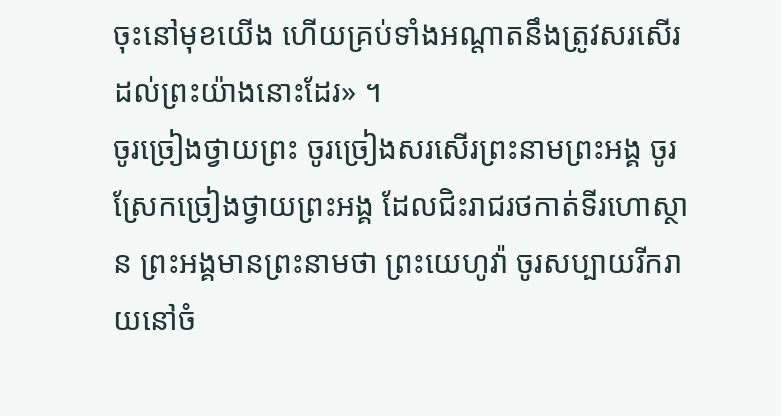ចុះនៅមុខយើង ហើយគ្រប់ទាំងអណ្តាតនឹងត្រូវសរសើរដល់ព្រះយ៉ាងនោះដែរ» ។
ចូរច្រៀងថ្វាយព្រះ ចូរច្រៀងសរសើរព្រះនាមព្រះអង្គ ចូរស្រែកច្រៀងថ្វាយព្រះអង្គ ដែលជិះរាជរថកាត់ទីរហោស្ថាន ព្រះអង្គមានព្រះនាមថា ព្រះយេហូវ៉ា ចូរសប្បាយរីករាយនៅចំ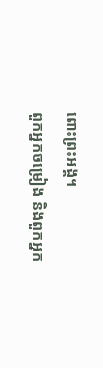ពោះព្រះអង្គ។
ពួកអ្នកចម្រៀង និងពួកអ្នក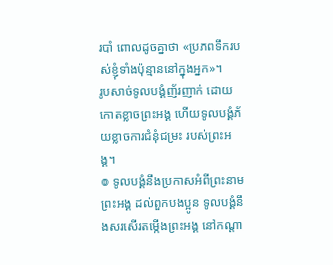របាំ ពោលដូចគ្នាថា «ប្រភពទឹករបស់ខ្ញុំទាំងប៉ុន្មាននៅក្នុងអ្នក»។
រូបសាច់ទូលបង្គំញ័រញាក់ ដោយកោតខ្លាចព្រះអង្គ ហើយទូលបង្គំភ័យខ្លាចការជំនុំជម្រះ របស់ព្រះអង្គ។
៙ ទូលបង្គំនឹងប្រកាសអំពីព្រះនាមព្រះអង្គ ដល់ពួកបងប្អូន ទូលបង្គំនឹងសរសើរតម្កើងព្រះអង្គ នៅកណ្ដា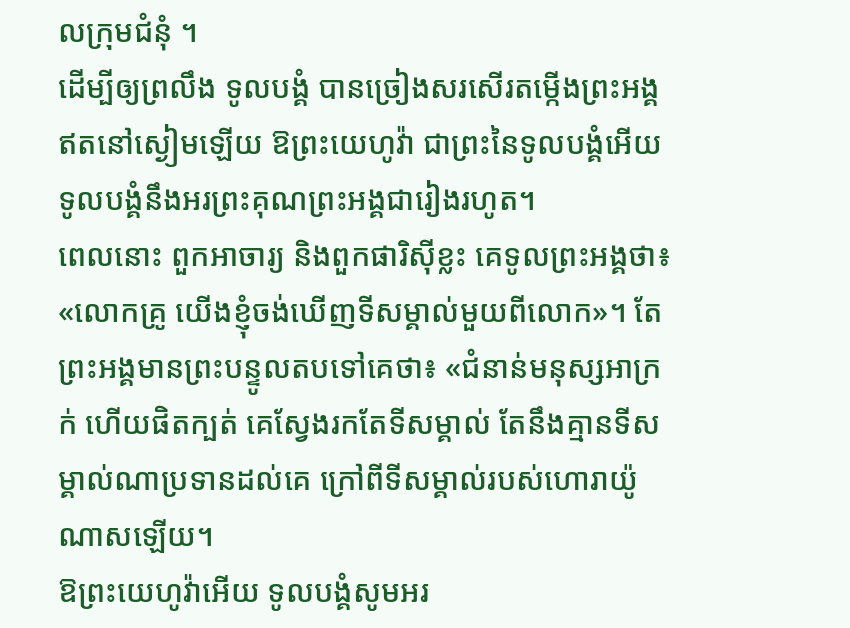លក្រុមជំនុំ ។
ដើម្បីឲ្យព្រលឹង ទូលបង្គំ បានច្រៀងសរសើរតម្កើងព្រះអង្គ ឥតនៅស្ងៀមឡើយ ឱព្រះយេហូវ៉ា ជាព្រះនៃទូលបង្គំអើយ ទូលបង្គំនឹងអរព្រះគុណព្រះអង្គជារៀងរហូត។
ពេលនោះ ពួកអាចារ្យ និងពួកផារិស៊ីខ្លះ គេទូលព្រះអង្គថា៖ «លោកគ្រូ យើងខ្ញុំចង់ឃើញទីសម្គាល់មួយពីលោក»។ តែព្រះអង្គមានព្រះបន្ទូលតបទៅគេថា៖ «ជំនាន់មនុស្សអាក្រក់ ហើយផិតក្បត់ គេស្វែងរកតែទីសម្គាល់ តែនឹងគ្មានទីសម្គាល់ណាប្រទានដល់គេ ក្រៅពីទីសម្គាល់របស់ហោរាយ៉ូណាសឡើយ។
ឱព្រះយេហូវ៉ាអើយ ទូលបង្គំសូមអរ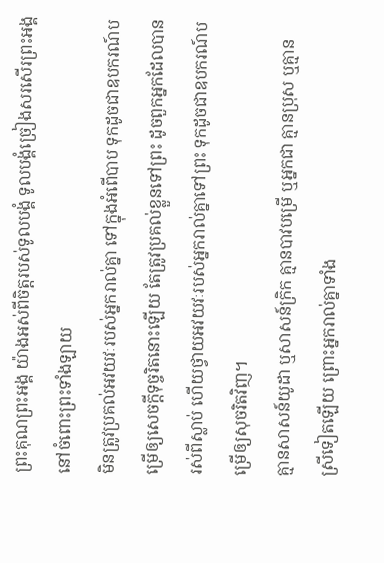ព្រះគុណព្រះអង្គ យ៉ាងអស់ពីចិត្តរបស់ទូលបង្គំ ទូលបង្គំច្រៀងសរសើរព្រះអង្គ នៅចំពោះព្រះទាំងឡាយ
មិនត្រូវប្រគល់អវយវៈរបស់អ្នករាល់គ្នា ទៅក្នុងអំពើបាប ទុកដូចជាឧបករណ៍បម្រើឲ្យសេចក្ដីទុច្ចរិតនោះឡើយ តែត្រូវប្រគល់ខ្លួនទៅព្រះ ដូចពួកអ្នកដែលបានរស់ពីស្លាប់ ហើយថ្វាយអវយវៈរបស់អ្នករាល់គ្នាទៅព្រះ ទុកដូចជាឧបករណ៍បម្រើឲ្យសុចរិតវិញ។
គ្មានសាសន៍យូដា ឬសាសន៍ក្រិក គ្មានបាវបម្រើ ឬអ្នកជា គ្មានប្រុស ឬគ្មានស្រីទៀតឡើយ ព្រោះអ្នករាល់គ្នាទាំង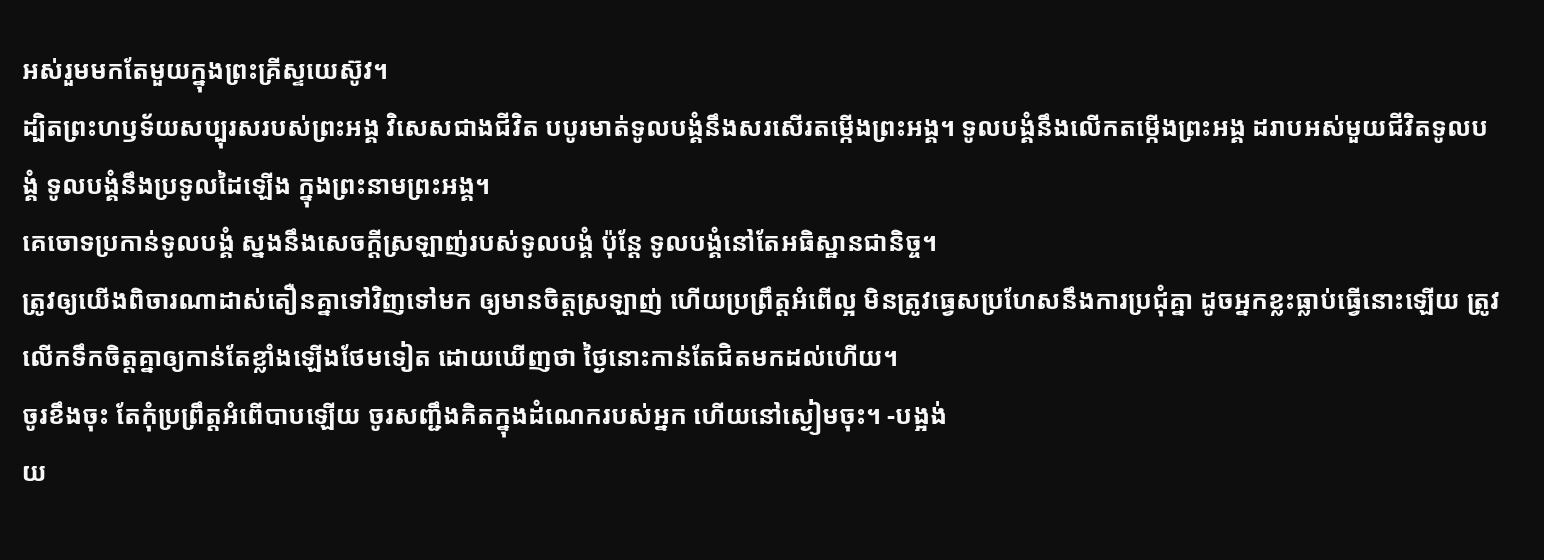អស់រួមមកតែមួយក្នុងព្រះគ្រីស្ទយេស៊ូវ។
ដ្បិតព្រះហឫទ័យសប្បុរសរបស់ព្រះអង្គ វិសេសជាងជីវិត បបូរមាត់ទូលបង្គំនឹងសរសើរតម្កើងព្រះអង្គ។ ទូលបង្គំនឹងលើកតម្កើងព្រះអង្គ ដរាបអស់មួយជីវិតទូលបង្គំ ទូលបង្គំនឹងប្រទូលដៃឡើង ក្នុងព្រះនាមព្រះអង្គ។
គេចោទប្រកាន់ទូលបង្គំ ស្នងនឹងសេចក្ដីស្រឡាញ់របស់ទូលបង្គំ ប៉ុន្តែ ទូលបង្គំនៅតែអធិស្ឋានជានិច្ច។
ត្រូវឲ្យយើងពិចារណាដាស់តឿនគ្នាទៅវិញទៅមក ឲ្យមានចិត្តស្រឡាញ់ ហើយប្រព្រឹត្តអំពើល្អ មិនត្រូវធ្វេសប្រហែសនឹងការប្រជុំគ្នា ដូចអ្នកខ្លះធ្លាប់ធ្វើនោះឡើយ ត្រូវលើកទឹកចិត្តគ្នាឲ្យកាន់តែខ្លាំងឡើងថែមទៀត ដោយឃើញថា ថ្ងៃនោះកាន់តែជិតមកដល់ហើយ។
ចូរខឹងចុះ តែកុំប្រព្រឹត្តអំពើបាបឡើយ ចូរសញ្ជឹងគិតក្នុងដំណេករបស់អ្នក ហើយនៅស្ងៀមចុះ។ -បង្អង់
យ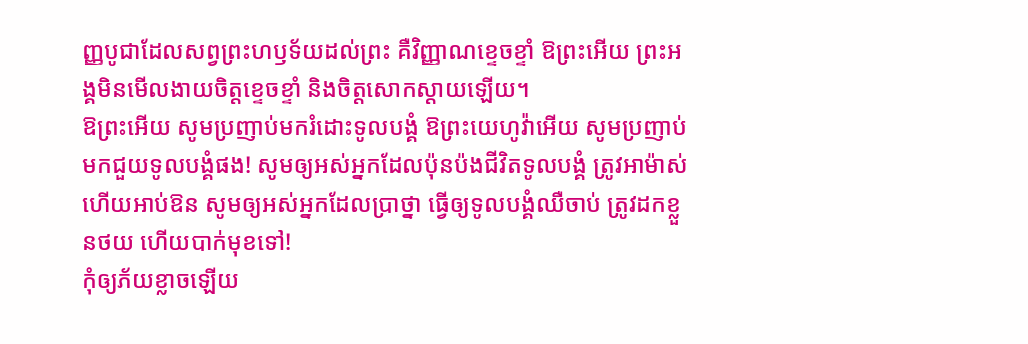ញ្ញបូជាដែលសព្វព្រះហឫទ័យដល់ព្រះ គឺវិញ្ញាណខ្ទេចខ្ទាំ ឱព្រះអើយ ព្រះអង្គមិនមើលងាយចិត្តខ្ទេចខ្ទាំ និងចិត្តសោកស្ដាយឡើយ។
ឱព្រះអើយ សូមប្រញាប់មករំដោះទូលបង្គំ ឱព្រះយេហូវ៉ាអើយ សូមប្រញាប់មកជួយទូលបង្គំផង! សូមឲ្យអស់អ្នកដែលប៉ុនប៉ងជីវិតទូលបង្គំ ត្រូវអាម៉ាស់ ហើយអាប់ឱន សូមឲ្យអស់អ្នកដែលប្រាថ្នា ធ្វើឲ្យទូលបង្គំឈឺចាប់ ត្រូវដកខ្លួនថយ ហើយបាក់មុខទៅ!
កុំឲ្យភ័យខ្លាចឡើយ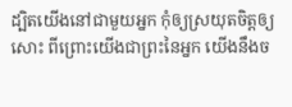ដ្បិតយើងនៅជាមួយអ្នក កុំឲ្យស្រយុតចិត្តឲ្យសោះ ពីព្រោះយើងជាព្រះនៃអ្នក យើងនឹងច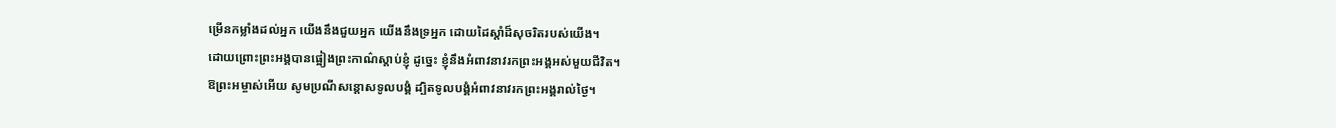ម្រើនកម្លាំងដល់អ្នក យើងនឹងជួយអ្នក យើងនឹងទ្រអ្នក ដោយដៃស្តាំដ៏សុចរិតរបស់យើង។
ដោយព្រោះព្រះអង្គបានផ្អៀងព្រះកាណ៌ស្តាប់ខ្ញុំ ដូច្នេះ ខ្ញុំនឹងអំពាវនាវរកព្រះអង្គអស់មួយជីវិត។
ឱព្រះអម្ចាស់អើយ សូមប្រណីសន្ដោសទូលបង្គំ ដ្បិតទូលបង្គំអំពាវនាវរកព្រះអង្គរាល់ថ្ងៃ។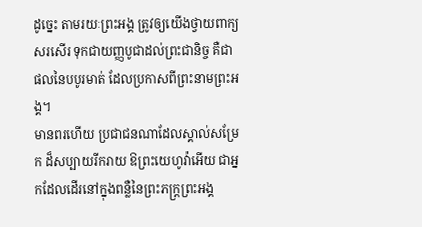ដូច្នេះ តាមរយៈព្រះអង្គ ត្រូវឲ្យយើងថ្វាយពាក្យសរសើរ ទុកជាយញ្ញបូជាដល់ព្រះជានិច្ច គឺជាផលនៃបបូរមាត់ ដែលប្រកាសពីព្រះនាមព្រះអង្គ។
មានពរហើយ ប្រជាជនណាដែលស្គាល់សម្រែក ដ៏សប្បាយរីករាយ ឱព្រះយេហូវ៉ាអើយ ជាអ្នកដែលដើរនៅក្នុងពន្លឺនៃព្រះភក្ត្រព្រះអង្គ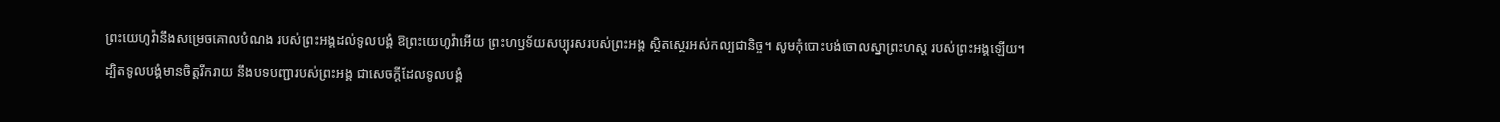ព្រះយេហូវ៉ានឹងសម្រេចគោលបំណង របស់ព្រះអង្គដល់ទូលបង្គំ ឱព្រះយេហូវ៉ាអើយ ព្រះហឫទ័យសប្បុរសរបស់ព្រះអង្គ ស្ថិតស្ថេរអស់កល្បជានិច្ច។ សូមកុំបោះបង់ចោលស្នាព្រះហស្ត របស់ព្រះអង្គឡើយ។
ដ្បិតទូលបង្គំមានចិត្តរីករាយ នឹងបទបញ្ជារបស់ព្រះអង្គ ជាសេចក្ដីដែលទូលបង្គំ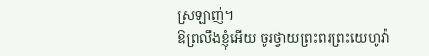ស្រឡាញ់។
ឱព្រលឹងខ្ញុំអើយ ចូរថ្វាយព្រះពរព្រះយេហូវ៉ា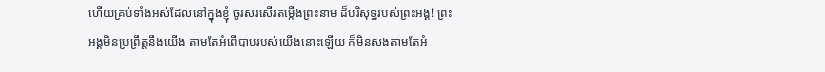ហើយគ្រប់ទាំងអស់ដែលនៅក្នុងខ្ញុំ ចូរសរសើរតម្កើងព្រះនាម ដ៏បរិសុទ្ធរបស់ព្រះអង្គ! ព្រះអង្គមិនប្រព្រឹត្តនឹងយើង តាមតែអំពើបាបរបស់យើងនោះឡើយ ក៏មិនសងតាមតែអំ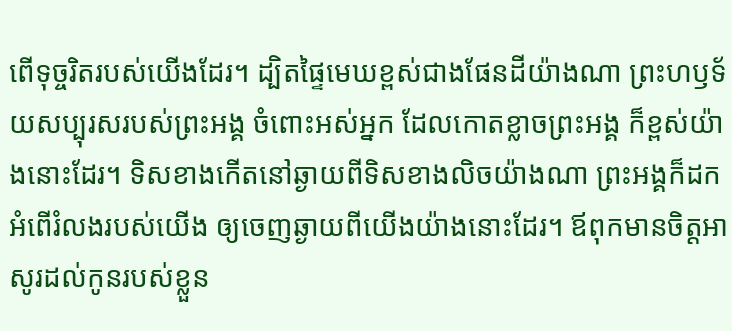ពើទុច្ចរិតរបស់យើងដែរ។ ដ្បិតផ្ទៃមេឃខ្ពស់ជាងផែនដីយ៉ាងណា ព្រះហឫទ័យសប្បុរសរបស់ព្រះអង្គ ចំពោះអស់អ្នក ដែលកោតខ្លាចព្រះអង្គ ក៏ខ្ពស់យ៉ាងនោះដែរ។ ទិសខាងកើតនៅឆ្ងាយពីទិសខាងលិចយ៉ាងណា ព្រះអង្គក៏ដកអំពើរំលងរបស់យើង ឲ្យចេញឆ្ងាយពីយើងយ៉ាងនោះដែរ។ ឪពុកមានចិត្តអាសូរដល់កូនរបស់ខ្លួន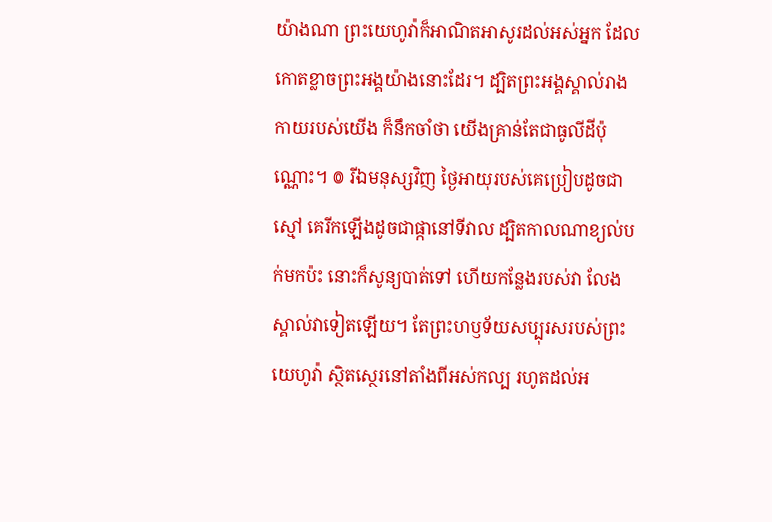យ៉ាងណា ព្រះយេហូវ៉ាក៏អាណិតអាសូរដល់អស់អ្នក ដែលកោតខ្លាចព្រះអង្គយ៉ាងនោះដែរ។ ដ្បិតព្រះអង្គស្គាល់រាងកាយរបស់យើង ក៏នឹកចាំថា យើងគ្រាន់តែជាធូលីដីប៉ុណ្ណោះ។ ៙ រីឯមនុស្សវិញ ថ្ងៃអាយុរបស់គេប្រៀបដូចជាស្មៅ គេរីកឡើងដូចជាផ្កានៅទីវាល ដ្បិតកាលណាខ្យល់បក់មកប៉ះ នោះក៏សូន្យបាត់ទៅ ហើយកន្លែងរបស់វា លែងស្គាល់វាទៀតឡើយ។ តែព្រះហឫទ័យសប្បុរសរបស់ព្រះយេហូវ៉ា ស្ថិតស្ថេរនៅតាំងពីអស់កល្ប រហូតដល់អ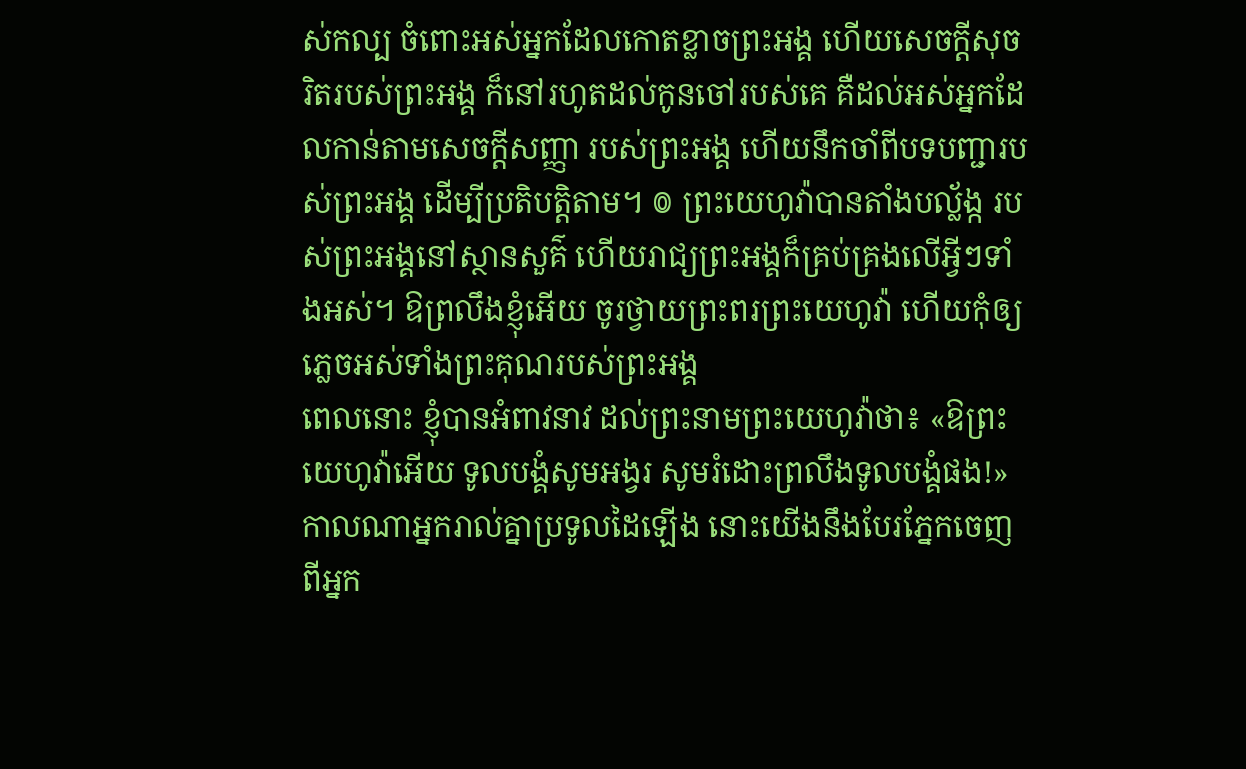ស់កល្ប ចំពោះអស់អ្នកដែលកោតខ្លាចព្រះអង្គ ហើយសេចក្ដីសុចរិតរបស់ព្រះអង្គ ក៏នៅរហូតដល់កូនចៅរបស់គេ គឺដល់អស់អ្នកដែលកាន់តាមសេចក្ដីសញ្ញា របស់ព្រះអង្គ ហើយនឹកចាំពីបទបញ្ជារបស់ព្រះអង្គ ដើម្បីប្រតិបត្តិតាម។ ៙ ព្រះយេហូវ៉ាបានតាំងបល្ល័ង្ក របស់ព្រះអង្គនៅស្ថានសួគ៌ ហើយរាជ្យព្រះអង្គក៏គ្រប់គ្រងលើអ្វីៗទាំងអស់។ ឱព្រលឹងខ្ញុំអើយ ចូរថ្វាយព្រះពរព្រះយេហូវ៉ា ហើយកុំឲ្យភ្លេចអស់ទាំងព្រះគុណរបស់ព្រះអង្គ
ពេលនោះ ខ្ញុំបានអំពាវនាវ ដល់ព្រះនាមព្រះយេហូវ៉ាថា៖ «ឱព្រះយេហូវ៉ាអើយ ទូលបង្គំសូមអង្វរ សូមរំដោះព្រលឹងទូលបង្គំផង!»
កាលណាអ្នករាល់គ្នាប្រទូលដៃឡើង នោះយើងនឹងបែរភ្នែកចេញពីអ្នក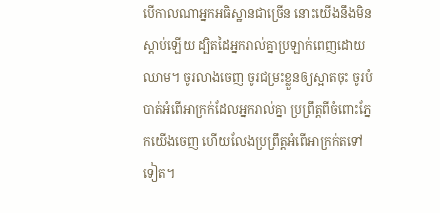បើកាលណាអ្នកអធិស្ឋានជាច្រើន នោះយើងនឹងមិនស្តាប់ឡើយ ដ្បិតដៃអ្នករាល់គ្នាប្រឡាក់ពេញដោយឈាម។ ចូរលាងចេញ ចូរជម្រះខ្លួនឲ្យស្អាតចុះ ចូរបំបាត់អំពើអាក្រក់ដែលអ្នករាល់គ្នា ប្រព្រឹត្តពីចំពោះភ្នែកយើងចេញ ហើយលែងប្រព្រឹត្តអំពើអាក្រក់តទៅទៀត។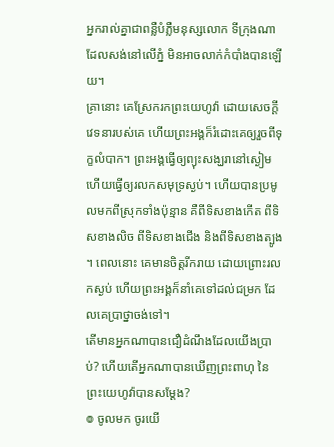អ្នករាល់គ្នាជាពន្លឺបំភ្លឺមនុស្សលោក ទីក្រុងណាដែលសង់នៅលើភ្នំ មិនអាចលាក់កំបាំងបានឡើយ។
គ្រានោះ គេស្រែករកព្រះយេហូវ៉ា ដោយសេចក្ដីវេទនារបស់គេ ហើយព្រះអង្គក៏រំដោះគេឲ្យរួចពីទុក្ខលំបាក។ ព្រះអង្គធ្វើឲ្យព្យុះសង្ឃរានៅស្ងៀម ហើយធ្វើឲ្យរលកសមុទ្រស្ងប់។ ហើយបានប្រមូលមកពីស្រុកទាំងប៉ុន្មាន គឺពីទិសខាងកើត ពីទិសខាងលិច ពីទិសខាងជើង និងពីទិសខាងត្បូង ។ ពេលនោះ គេមានចិត្តរីករាយ ដោយព្រោះរលកស្ងប់ ហើយព្រះអង្គក៏នាំគេទៅដល់ជម្រក ដែលគេប្រាថ្នាចង់ទៅ។
តើមានអ្នកណាបានជឿដំណឹងដែលយើងប្រាប់? ហើយតើអ្នកណាបានឃើញព្រះពាហុ នៃព្រះយេហូវ៉ាបានសម្ដែង?
៙ ចូលមក ចូរយើ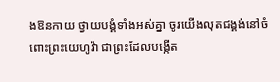ងឱនកាយ ថ្វាយបង្គំទាំងអស់គ្នា ចូរយើងលុតជង្គង់នៅចំពោះព្រះយេហូវ៉ា ជាព្រះដែលបង្កើត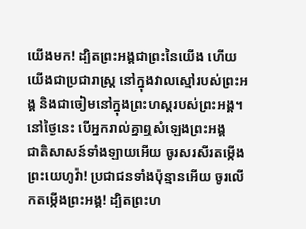យើងមក! ដ្បិតព្រះអង្គជាព្រះនៃយើង ហើយយើងជាប្រជារាស្ត្រ នៅក្នុងវាលស្មៅរបស់ព្រះអង្គ និងជាចៀមនៅក្នុងព្រះហស្តរបស់ព្រះអង្គ។ នៅថ្ងៃនេះ បើអ្នករាល់គ្នាឮសំឡេងព្រះអង្គ
ជាតិសាសន៍ទាំងឡាយអើយ ចូរសរសីរតម្កើងព្រះយេហូវ៉ា! ប្រជាជនទាំងប៉ុន្មានអើយ ចូរលើកតម្កើងព្រះអង្គ! ដ្បិតព្រះហ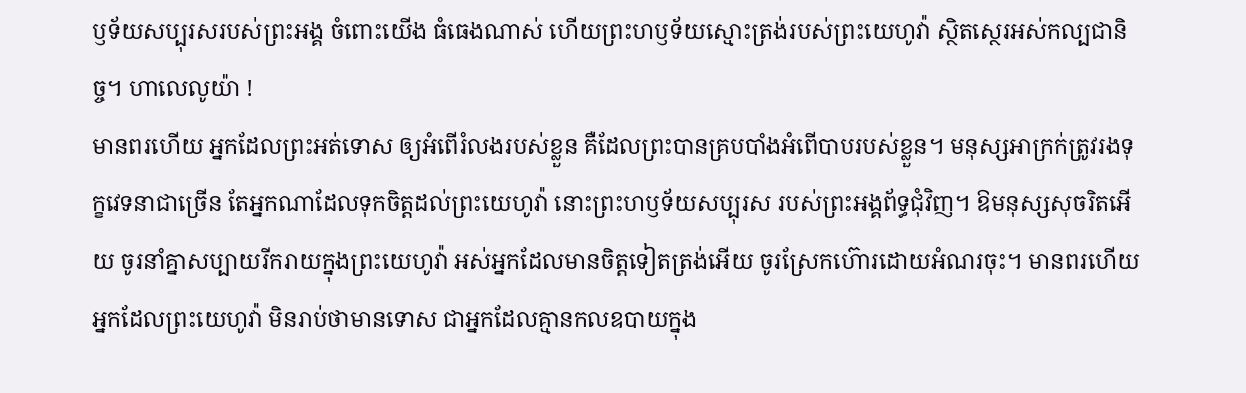ឫទ័យសប្បុរសរបស់ព្រះអង្គ ចំពោះយើង ធំធេងណាស់ ហើយព្រះហឫទ័យស្មោះត្រង់របស់ព្រះយេហូវ៉ា ស្ថិតស្ថេរអស់កល្បជានិច្ច។ ហាលេលូយ៉ា !
មានពរហើយ អ្នកដែលព្រះអត់ទោស ឲ្យអំពើរំលងរបស់ខ្លួន គឺដែលព្រះបានគ្របបាំងអំពើបាបរបស់ខ្លួន។ មនុស្សអាក្រក់ត្រូវរងទុក្ខវេទនាជាច្រើន តែអ្នកណាដែលទុកចិត្តដល់ព្រះយេហូវ៉ា នោះព្រះហឫទ័យសប្បុរស របស់ព្រះអង្គព័ទ្ធជុំវិញ។ ឱមនុស្សសុចរិតអើយ ចូរនាំគ្នាសប្បាយរីករាយក្នុងព្រះយេហូវ៉ា អស់អ្នកដែលមានចិត្តទៀតត្រង់អើយ ចូរស្រែកហ៊ោរដោយអំណរចុះ។ មានពរហើយ អ្នកដែលព្រះយេហូវ៉ា មិនរាប់ថាមានទោស ជាអ្នកដែលគ្មានកលឧបាយក្នុង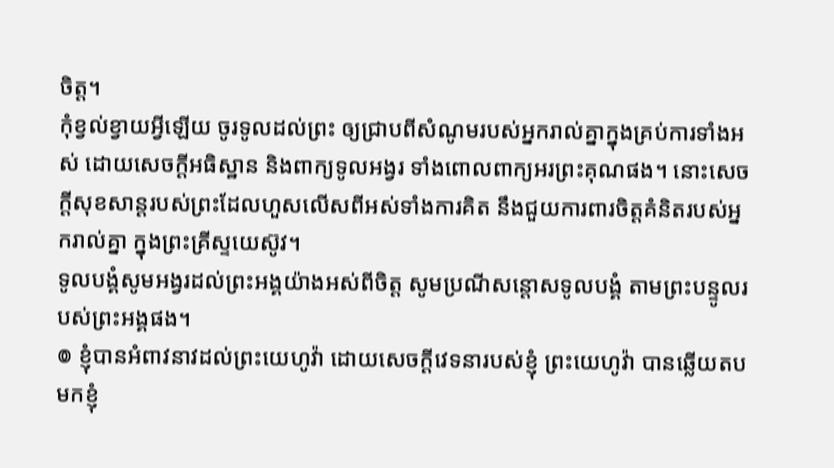ចិត្ត។
កុំខ្វល់ខ្វាយអ្វីឡើយ ចូរទូលដល់ព្រះ ឲ្យជ្រាបពីសំណូមរបស់អ្នករាល់គ្នាក្នុងគ្រប់ការទាំងអស់ ដោយសេចក្ដីអធិស្ឋាន និងពាក្យទូលអង្វរ ទាំងពោលពាក្យអរព្រះគុណផង។ នោះសេចក្ដីសុខសាន្តរបស់ព្រះដែលហួសលើសពីអស់ទាំងការគិត នឹងជួយការពារចិត្តគំនិតរបស់អ្នករាល់គ្នា ក្នុងព្រះគ្រីស្ទយេស៊ូវ។
ទូលបង្គំសូមអង្វរដល់ព្រះអង្គយ៉ាងអស់ពីចិត្ត សូមប្រណីសន្ដោសទូលបង្គំ តាមព្រះបន្ទូលរបស់ព្រះអង្គផង។
៙ ខ្ញុំបានអំពាវនាវដល់ព្រះយេហូវ៉ា ដោយសេចក្ដីវេទនារបស់ខ្ញុំ ព្រះយេហូវ៉ា បានឆ្លើយតបមកខ្ញុំ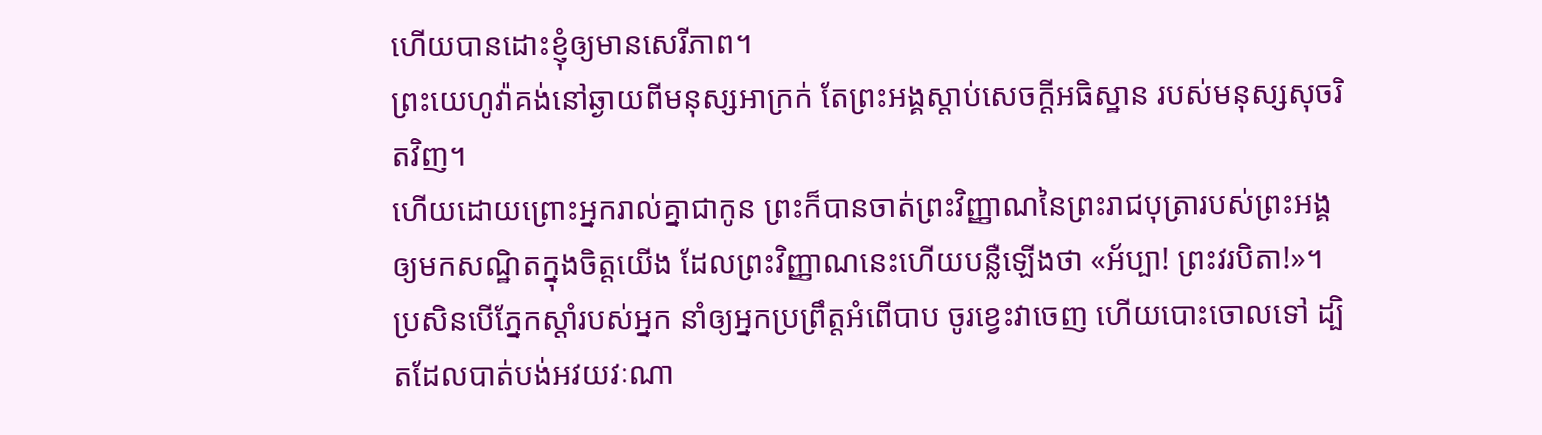ហើយបានដោះខ្ញុំឲ្យមានសេរីភាព។
ព្រះយេហូវ៉ាគង់នៅឆ្ងាយពីមនុស្សអាក្រក់ តែព្រះអង្គស្តាប់សេចក្ដីអធិស្ឋាន របស់មនុស្សសុចរិតវិញ។
ហើយដោយព្រោះអ្នករាល់គ្នាជាកូន ព្រះក៏បានចាត់ព្រះវិញ្ញាណនៃព្រះរាជបុត្រារបស់ព្រះអង្គ ឲ្យមកសណ្ឋិតក្នុងចិត្តយើង ដែលព្រះវិញ្ញាណនេះហើយបន្លឺឡើងថា «អ័ប្បា! ព្រះវរបិតា!»។
ប្រសិនបើភ្នែកស្តាំរបស់អ្នក នាំឲ្យអ្នកប្រព្រឹត្តអំពើបាប ចូរខ្វេះវាចេញ ហើយបោះចោលទៅ ដ្បិតដែលបាត់បង់អវយវៈណា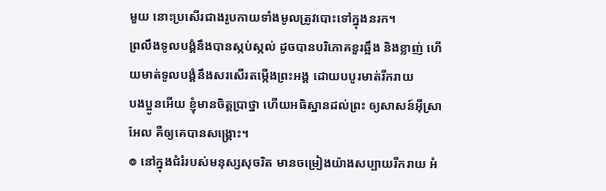មួយ នោះប្រសើរជាងរូបកាយទាំងមូលត្រូវបោះទៅក្នុងនរក។
ព្រលឹងទូលបង្គំនឹងបានស្កប់ស្កល់ ដូចបានបរិភោគខួរឆ្អឹង និងខ្លាញ់ ហើយមាត់ទូលបង្គំនឹងសរសើរតម្កើងព្រះអង្គ ដោយបបូរមាត់រីករាយ
បងប្អូនអើយ ខ្ញុំមានចិត្តប្រាថ្នា ហើយអធិស្ឋានដល់ព្រះ ឲ្យសាសន៍អ៊ីស្រាអែល គឺឲ្យគេបានសង្គ្រោះ។
៙ នៅក្នុងជំរំរបស់មនុស្សសុចរិត មានចម្រៀងយ៉ាងសប្បាយរីករាយ អំ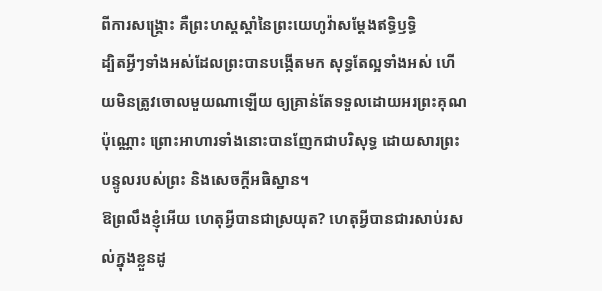ពីការសង្គ្រោះ គឺព្រះហស្តស្តាំនៃព្រះយេហូវ៉ាសម្ដែងឥទ្ធិឫទ្ធិ
ដ្បិតអ្វីៗទាំងអស់ដែលព្រះបានបង្កើតមក សុទ្ធតែល្អទាំងអស់ ហើយមិនត្រូវចោលមួយណាឡើយ ឲ្យគ្រាន់តែទទួលដោយអរព្រះគុណប៉ុណ្ណោះ ព្រោះអាហារទាំងនោះបានញែកជាបរិសុទ្ធ ដោយសារព្រះបន្ទូលរបស់ព្រះ និងសេចក្ដីអធិស្ឋាន។
ឱព្រលឹងខ្ញុំអើយ ហេតុអ្វីបានជាស្រយុត? ហេតុអ្វីបានជារសាប់រសល់ក្នុងខ្លួនដូ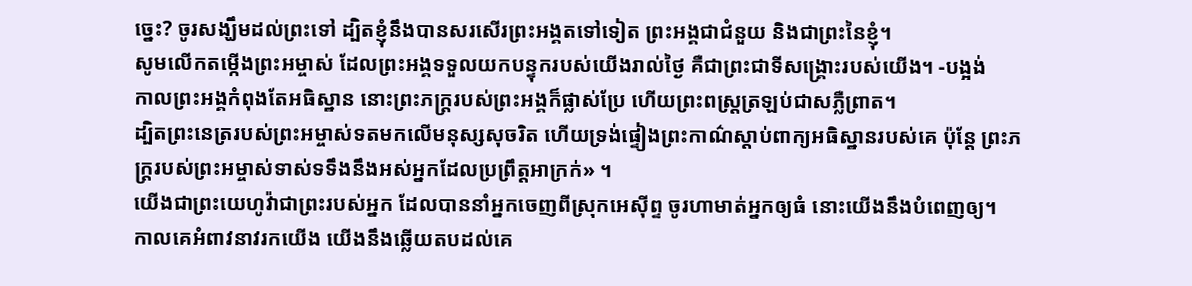ច្នេះ? ចូរសង្ឃឹមដល់ព្រះទៅ ដ្បិតខ្ញុំនឹងបានសរសើរព្រះអង្គតទៅទៀត ព្រះអង្គជាជំនួយ និងជាព្រះនៃខ្ញុំ។
សូមលើកតម្កើងព្រះអម្ចាស់ ដែលព្រះអង្គទទួលយកបន្ទុករបស់យើងរាល់ថ្ងៃ គឺជាព្រះជាទីសង្គ្រោះរបស់យើង។ -បង្អង់
កាលព្រះអង្គកំពុងតែអធិស្ឋាន នោះព្រះភក្ត្ររបស់ព្រះអង្គក៏ផ្លាស់ប្រែ ហើយព្រះពស្ត្រត្រឡប់ជាសភ្លឺព្រាត។
ដ្បិតព្រះនេត្ររបស់ព្រះអម្ចាស់ទតមកលើមនុស្សសុចរិត ហើយទ្រង់ផ្ទៀងព្រះកាណ៌ស្តាប់ពាក្យអធិស្ឋានរបស់គេ ប៉ុន្តែ ព្រះភក្ត្ររបស់ព្រះអម្ចាស់ទាស់ទទឹងនឹងអស់អ្នកដែលប្រព្រឹត្តអាក្រក់» ។
យើងជាព្រះយេហូវ៉ាជាព្រះរបស់អ្នក ដែលបាននាំអ្នកចេញពីស្រុកអេស៊ីព្ទ ចូរហាមាត់អ្នកឲ្យធំ នោះយើងនឹងបំពេញឲ្យ។
កាលគេអំពាវនាវរកយើង យើងនឹងឆ្លើយតបដល់គេ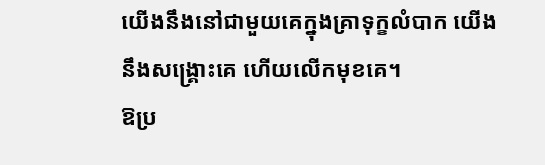យើងនឹងនៅជាមួយគេក្នុងគ្រាទុក្ខលំបាក យើងនឹងសង្គ្រោះគេ ហើយលើកមុខគេ។
ឱប្រ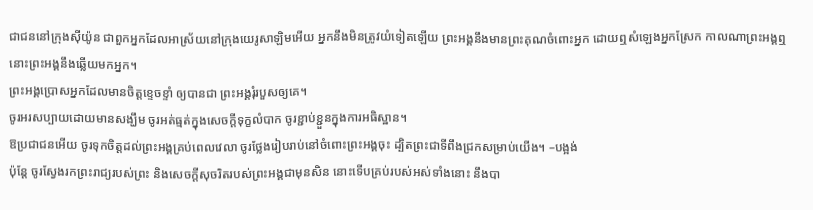ជាជននៅក្រុងស៊ីយ៉ូន ជាពួកអ្នកដែលអាស្រ័យនៅក្រុងយេរូសាឡិមអើយ អ្នកនឹងមិនត្រូវយំទៀតឡើយ ព្រះអង្គនឹងមានព្រះគុណចំពោះអ្នក ដោយឮសំឡេងអ្នកស្រែក កាលណាព្រះអង្គឮ នោះព្រះអង្គនឹងឆ្លើយមកអ្នក។
ព្រះអង្គប្រោសអ្នកដែលមានចិត្តខ្ទេចខ្ទាំ ឲ្យបានជា ព្រះអង្គរុំរបួសឲ្យគេ។
ចូរអរសប្បាយដោយមានសង្ឃឹម ចូរអត់ធ្មត់ក្នុងសេចក្តីទុក្ខលំបាក ចូរខ្ជាប់ខ្ជួនក្នុងការអធិស្ឋាន។
ឱប្រជាជនអើយ ចូរទុកចិត្តដល់ព្រះអង្គគ្រប់ពេលវេលា ចូរថ្លែងរៀបរាប់នៅចំពោះព្រះអង្គចុះ ដ្បិតព្រះជាទីពឹងជ្រកសម្រាប់យើង។ –បង្អង់
ប៉ុន្តែ ចូរស្វែងរកព្រះរាជ្យរបស់ព្រះ និងសេចក្តីសុចរិតរបស់ព្រះអង្គជាមុនសិន នោះទើបគ្រប់របស់អស់ទាំងនោះ នឹងបា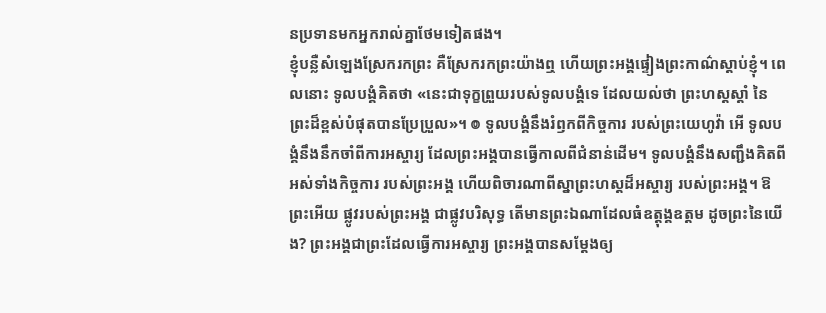នប្រទានមកអ្នករាល់គ្នាថែមទៀតផង។
ខ្ញុំបន្លឺសំឡេងស្រែករកព្រះ គឺស្រែករកព្រះយ៉ាងឮ ហើយព្រះអង្គផ្ទៀងព្រះកាណ៌ស្តាប់ខ្ញុំ។ ពេលនោះ ទូលបង្គំគិតថា «នេះជាទុក្ខព្រួយរបស់ទូលបង្គំទេ ដែលយល់ថា ព្រះហស្តស្តាំ នៃព្រះដ៏ខ្ពស់បំផុតបានប្រែប្រួល»។ ៙ ទូលបង្គំនឹងរំឭកពីកិច្ចការ របស់ព្រះយេហូវ៉ា អើ ទូលបង្គំនឹងនឹកចាំពីការអស្ចារ្យ ដែលព្រះអង្គបានធ្វើកាលពីជំនាន់ដើម។ ទូលបង្គំនឹងសញ្ជឹងគិតពីអស់ទាំងកិច្ចការ របស់ព្រះអង្គ ហើយពិចារណាពីស្នាព្រះហស្ដដ៏អស្ចារ្យ របស់ព្រះអង្គ។ ឱព្រះអើយ ផ្លូវរបស់ព្រះអង្គ ជាផ្លូវបរិសុទ្ធ តើមានព្រះឯណាដែលធំឧត្តុង្គឧត្តម ដូចព្រះនៃយើង? ព្រះអង្គជាព្រះដែលធ្វើការអស្ចារ្យ ព្រះអង្គបានសម្ដែងឲ្យ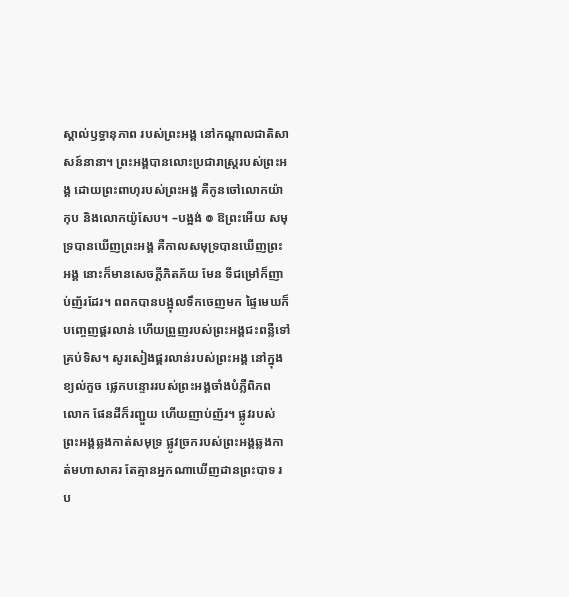ស្គាល់ឫទ្ធានុភាព របស់ព្រះអង្គ នៅកណ្ដាលជាតិសាសន៍នានា។ ព្រះអង្គបានលោះប្រជារាស្ត្ររបស់ព្រះអង្គ ដោយព្រះពាហុរបស់ព្រះអង្គ គឺកូនចៅលោកយ៉ាកុប និងលោកយ៉ូសែប។ –បង្អង់ ៙ ឱព្រះអើយ សមុទ្របានឃើញព្រះអង្គ គឺកាលសមុទ្របានឃើញព្រះអង្គ នោះក៏មានសេចក្ដីភិតភ័យ មែន ទីជម្រៅក៏ញាប់ញ័រដែរ។ ពពកបានបង្អុលទឹកចេញមក ផ្ទៃមេឃក៏បញ្ចេញផ្គរលាន់ ហើយព្រួញរបស់ព្រះអង្គជះពន្លឺទៅគ្រប់ទិស។ សូរសៀងផ្គរលាន់របស់ព្រះអង្គ នៅក្នុងខ្យល់កួច ផ្លេកបន្ទោររបស់ព្រះអង្គចាំងបំភ្លឺពិភពលោក ផែនដីក៏រញ្ជួយ ហើយញាប់ញ័រ។ ផ្លូវរបស់ព្រះអង្គឆ្លងកាត់សមុទ្រ ផ្លូវច្រករបស់ព្រះអង្គឆ្លងកាត់មហាសាគរ តែគ្មានអ្នកណាឃើញដានព្រះបាទ រប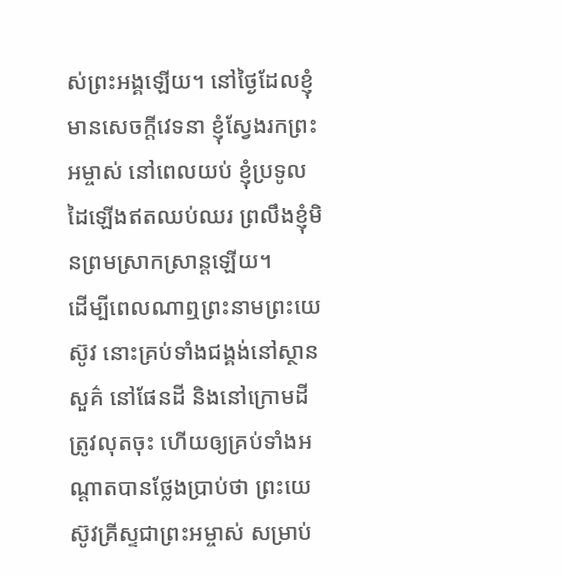ស់ព្រះអង្គឡើយ។ នៅថ្ងៃដែលខ្ញុំមានសេចក្ដីវេទនា ខ្ញុំស្វែងរកព្រះអម្ចាស់ នៅពេលយប់ ខ្ញុំប្រទូលដៃឡើងឥតឈប់ឈរ ព្រលឹងខ្ញុំមិនព្រមស្រាកស្រាន្តឡើយ។
ដើម្បីពេលណាឮព្រះនាមព្រះយេស៊ូវ នោះគ្រប់ទាំងជង្គង់នៅស្ថានសួគ៌ នៅផែនដី និងនៅក្រោមដីត្រូវលុតចុះ ហើយឲ្យគ្រប់ទាំងអណ្ដាតបានថ្លែងប្រាប់ថា ព្រះយេស៊ូវគ្រីស្ទជាព្រះអម្ចាស់ សម្រាប់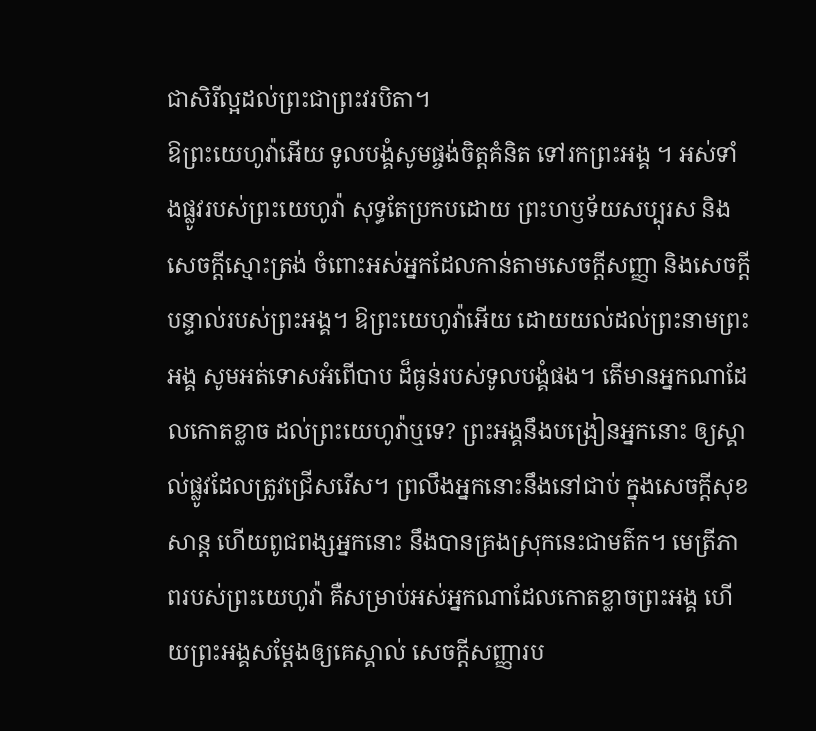ជាសិរីល្អដល់ព្រះជាព្រះវរបិតា។
ឱព្រះយេហូវ៉ាអើយ ទូលបង្គំសូមផ្ចង់ចិត្តគំនិត ទៅរកព្រះអង្គ ។ អស់ទាំងផ្លូវរបស់ព្រះយេហូវ៉ា សុទ្ធតែប្រកបដោយ ព្រះហឫទ័យសប្បុរស និងសេចក្ដីស្មោះត្រង់ ចំពោះអស់អ្នកដែលកាន់តាមសេចក្ដីសញ្ញា និងសេចក្ដីបន្ទាល់របស់ព្រះអង្គ។ ឱព្រះយេហូវ៉ាអើយ ដោយយល់ដល់ព្រះនាមព្រះអង្គ សូមអត់ទោសអំពើបាប ដ៏ធ្ងន់របស់ទូលបង្គំផង។ តើមានអ្នកណាដែលកោតខ្លាច ដល់ព្រះយេហូវ៉ាឬទេ? ព្រះអង្គនឹងបង្រៀនអ្នកនោះ ឲ្យស្គាល់ផ្លូវដែលត្រូវជ្រើសរើស។ ព្រលឹងអ្នកនោះនឹងនៅជាប់ ក្នុងសេចក្ដីសុខសាន្ត ហើយពូជពង្សអ្នកនោះ នឹងបានគ្រងស្រុកនេះជាមត៌ក។ មេត្រីភាពរបស់ព្រះយេហូវ៉ា គឺសម្រាប់អស់អ្នកណាដែលកោតខ្លាចព្រះអង្គ ហើយព្រះអង្គសម្ដែងឲ្យគេស្គាល់ សេចក្ដីសញ្ញារប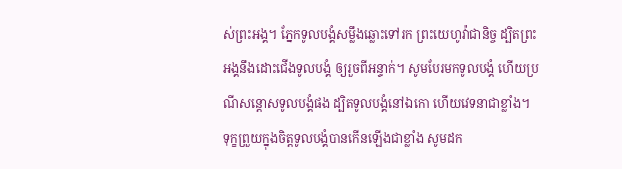ស់ព្រះអង្គ។ ភ្នែកទូលបង្គំសម្លឹងឆ្លោះទៅរក ព្រះយេហូវ៉ាជានិច្ច ដ្បិតព្រះអង្គនឹងដោះជើងទូលបង្គំ ឲ្យរួចពីអន្ទាក់។ សូមបែរមកទូលបង្គំ ហើយប្រណីសន្ដោសទូលបង្គំផង ដ្បិតទូលបង្គំនៅឯកោ ហើយវេទនាជាខ្លាំង។ ទុក្ខព្រួយក្នុងចិត្តទូលបង្គំបានកើនឡើងជាខ្លាំង សូមដក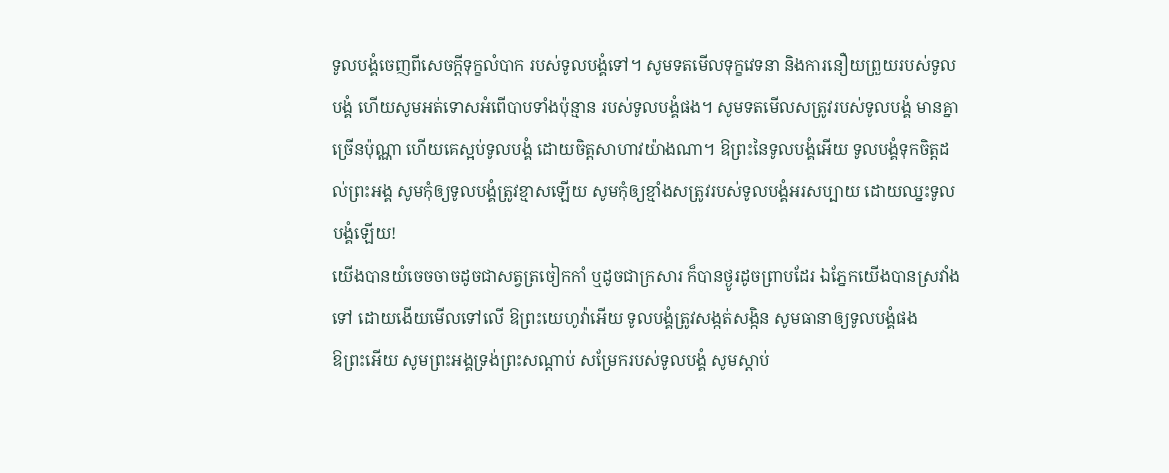ទូលបង្គំចេញពីសេចក្ដីទុក្ខលំបាក របស់ទូលបង្គំទៅ។ សូមទតមើលទុក្ខវេទនា និងការនឿយព្រួយរបស់ទូលបង្គំ ហើយសូមអត់ទោសអំពើបាបទាំងប៉ុន្មាន របស់ទូលបង្គំផង។ សូមទតមើលសត្រូវរបស់ទូលបង្គំ មានគ្នាច្រើនប៉ុណ្ណា ហើយគេស្អប់ទូលបង្គំ ដោយចិត្តសាហាវយ៉ាងណា។ ឱព្រះនៃទូលបង្គំអើយ ទូលបង្គំទុកចិត្តដល់ព្រះអង្គ សូមកុំឲ្យទូលបង្គំត្រូវខ្មាសឡើយ សូមកុំឲ្យខ្មាំងសត្រូវរបស់ទូលបង្គំអរសប្បាយ ដោយឈ្នះទូលបង្គំឡើយ!
យើងបានយំចេចចាចដូចជាសត្វត្រចៀកកាំ ឬដូចជាក្រសារ ក៏បានថ្ងូរដូចព្រាបដែរ ឯភ្នែកយើងបានស្រវាំងទៅ ដោយងើយមើលទៅលើ ឱព្រះយេហូវ៉ាអើយ ទូលបង្គំត្រូវសង្កត់សង្កិន សូមធានាឲ្យទូលបង្គំផង
ឱព្រះអើយ សូមព្រះអង្គទ្រង់ព្រះសណ្ដាប់ សម្រែករបស់ទូលបង្គំ សូមស្តាប់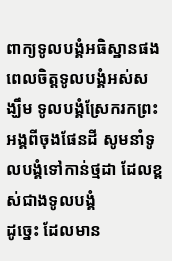ពាក្យទូលបង្គំអធិស្ឋានផង ពេលចិត្តទូលបង្គំអស់សង្ឃឹម ទូលបង្គំស្រែករកព្រះអង្គពីចុងផែនដី សូមនាំទូលបង្គំទៅកាន់ថ្មដា ដែលខ្ពស់ជាងទូលបង្គំ
ដូច្នេះ ដែលមាន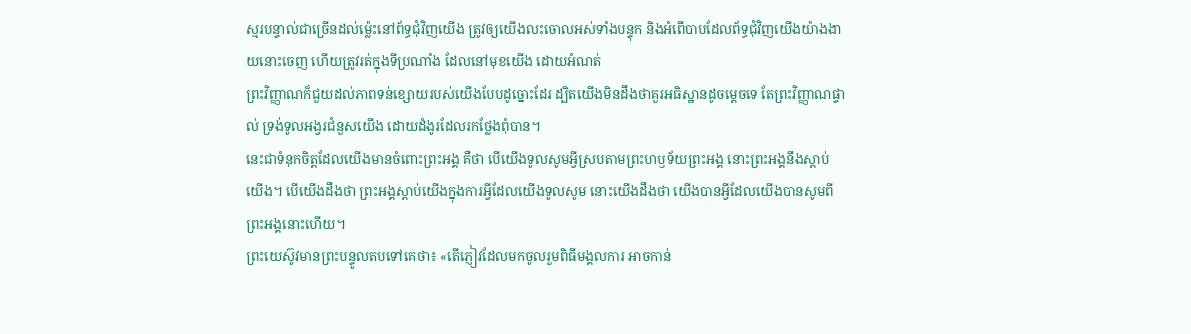ស្មរបន្ទាល់ជាច្រើនដល់ម៉្លេះនៅព័ទ្ធជុំវិញយើង ត្រូវឲ្យយើងលះចោលអស់ទាំងបន្ទុក និងអំពើបាបដែលព័ទ្ធជុំវិញយើងយ៉ាងងាយនោះចេញ ហើយត្រូវរត់ក្នុងទីប្រណាំង ដែលនៅមុខយើង ដោយអំណត់
ព្រះវិញ្ញាណក៏ជួយដល់ភាពទន់ខ្សោយរបស់យើងបែបដូច្នោះដែរ ដ្បិតយើងមិនដឹងថាគួរអធិស្ឋានដូចម្តេចទេ តែព្រះវិញ្ញាណផ្ទាល់ ទ្រង់ទូលអង្វរជំនួសយើង ដោយដំងូរដែលរកថ្លែងពុំបាន។
នេះជាទំនុកចិត្តដែលយើងមានចំពោះព្រះអង្គ គឺថា បើយើងទូលសូមអ្វីស្របតាមព្រះហឫទ័យព្រះអង្គ នោះព្រះអង្គនឹងស្តាប់យើង។ បើយើងដឹងថា ព្រះអង្គស្តាប់យើងក្នុងការអ្វីដែលយើងទូលសូម នោះយើងដឹងថា យើងបានអ្វីដែលយើងបានសូមពីព្រះអង្គនោះហើយ។
ព្រះយេស៊ូវមានព្រះបន្ទូលតបទៅគេថា៖ «តើភ្ញៀវដែលមកចូលរួមពិធីមង្គលការ អាចកាន់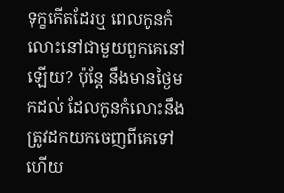ទុក្ខកើតដែរឬ ពេលកូនកំលោះនៅជាមួយពួកគេនៅឡើយ? ប៉ុន្តែ នឹងមានថ្ងៃមកដល់ ដែលកូនកំលោះនឹងត្រូវដកយកចេញពីគេទៅ ហើយ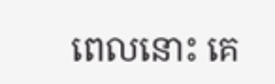ពេលនោះ គេ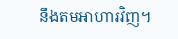នឹងតមអាហារវិញ។